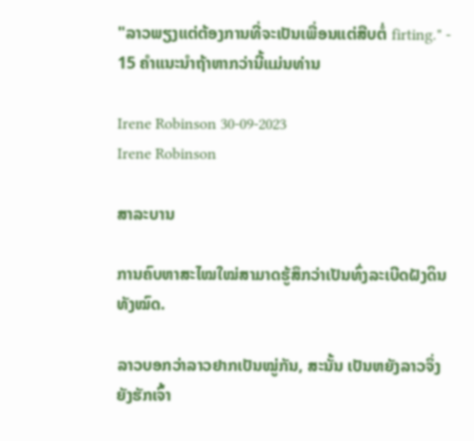"ລາວພຽງແຕ່ຕ້ອງການທີ່ຈະເປັນເພື່ອນແຕ່ສືບຕໍ່ firting." - 15 ຄໍາແນະນໍາຖ້າຫາກວ່ານີ້ແມ່ນທ່ານ

Irene Robinson 30-09-2023
Irene Robinson

ສາລະບານ

ການຄົບຫາສະໄໝໃໝ່ສາມາດຮູ້ສຶກວ່າເປັນທົ່ງລະເບີດຝັງດິນທັງໝົດ.

ລາວບອກວ່າລາວຢາກເປັນໝູ່ກັນ, ສະນັ້ນ ເປັນຫຍັງລາວຈຶ່ງຍັງຮັກເຈົ້າ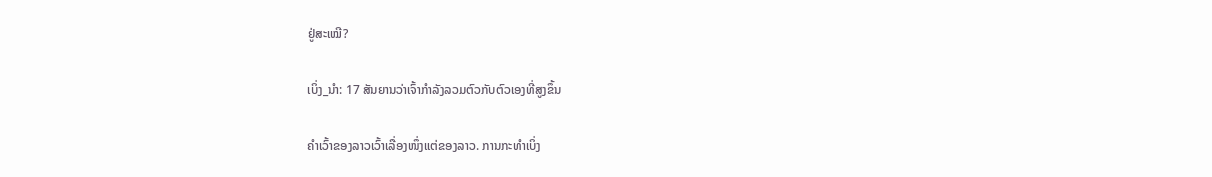ຢູ່ສະເໝີ?

ເບິ່ງ_ນຳ: 17 ສັນຍານວ່າເຈົ້າກໍາລັງລວມຕົວກັບຕົວເອງທີ່ສູງຂຶ້ນ

ຄຳເວົ້າຂອງລາວເວົ້າເລື່ອງໜຶ່ງແຕ່ຂອງລາວ. ການກະທໍາເບິ່ງ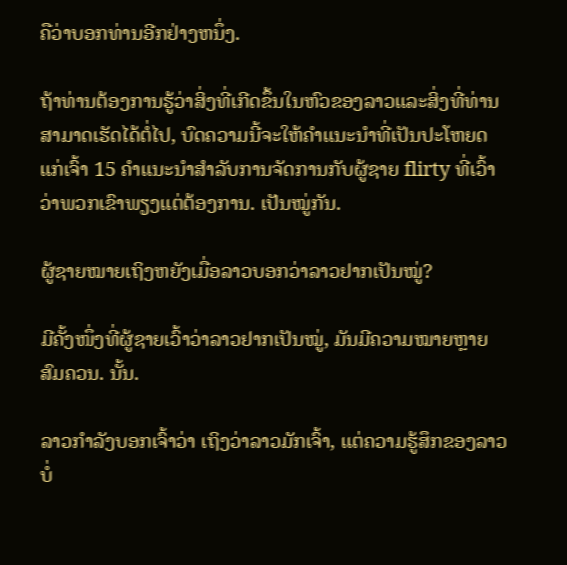ຄືວ່າບອກທ່ານອີກຢ່າງຫນຶ່ງ.

ຖ້າທ່ານຕ້ອງການຮູ້ວ່າສິ່ງທີ່ເກີດຂຶ້ນໃນຫົວຂອງລາວແລະສິ່ງທີ່ທ່ານສາມາດເຮັດໄດ້ຕໍ່ໄປ, ບົດຄວາມນີ້ຈະໃຫ້ຄໍາແນະນໍາທີ່ເປັນປະໂຫຍດແກ່ເຈົ້າ 15 ຄໍາແນະນໍາສໍາລັບການຈັດການກັບຜູ້ຊາຍ flirty ທີ່ເວົ້າວ່າພວກເຂົາພຽງແຕ່ຕ້ອງການ. ເປັນໝູ່ກັນ.

ຜູ້ຊາຍໝາຍເຖິງຫຍັງເມື່ອລາວບອກວ່າລາວຢາກເປັນໝູ່?

ມີຄັ້ງໜຶ່ງທີ່ຜູ້ຊາຍເວົ້າວ່າລາວຢາກເປັນໝູ່, ມັນມີຄວາມໝາຍຫຼາຍສົມຄວນ. ນັ້ນ.

ລາວກຳລັງບອກເຈົ້າວ່າ ເຖິງວ່າລາວມັກເຈົ້າ, ແຕ່ຄວາມຮູ້ສຶກຂອງລາວບໍ່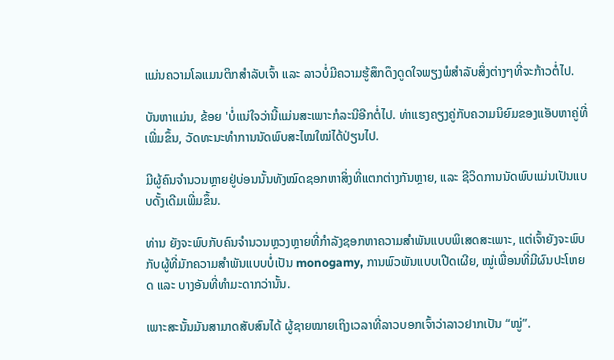ແມ່ນຄວາມໂລແມນຕິກສຳລັບເຈົ້າ ແລະ ລາວບໍ່ມີຄວາມຮູ້ສຶກດຶງດູດໃຈພຽງພໍສຳລັບສິ່ງຕ່າງໆທີ່ຈະກ້າວຕໍ່ໄປ.

ບັນຫາແມ່ນ, ຂ້ອຍ 'ບໍ່ແນ່ໃຈວ່ານີ້ແມ່ນສະເພາະກໍລະນີອີກຕໍ່ໄປ. ທ່າແຮງຄຽງຄູ່ກັບຄວາມນິຍົມຂອງແອັບຫາຄູ່ທີ່ເພີ່ມຂຶ້ນ, ວັດທະນະທຳການນັດພົບສະໄໝໃໝ່ໄດ້ປ່ຽນໄປ.

ມີຜູ້ຄົນຈຳນວນຫຼາຍຢູ່ບ່ອນນັ້ນທັງໝົດຊອກຫາສິ່ງທີ່ແຕກຕ່າງກັນຫຼາຍ, ແລະ ຊີວິດການນັດພົບແມ່ນເປັນແບບດັ້ງເດີມເພີ່ມຂຶ້ນ.

ທ່ານ ຍັງຈະພົບກັບຄົນຈຳນວນຫຼວງຫຼາຍທີ່ກຳລັງຊອກຫາຄວາມສຳພັນແບບພິເສດສະເພາະ, ແຕ່ເຈົ້າຍັງຈະພົບກັບຜູ້ທີ່ມັກຄວາມສຳພັນແບບບໍ່ເປັນ monogamy, ການພົວພັນແບບເປີດເຜີຍ, ໝູ່ເພື່ອນທີ່ມີຜົນປະໂຫຍດ ແລະ ບາງອັນທີ່ທຳມະດາກວ່ານັ້ນ.

ເພາະສະນັ້ນມັນສາມາດສັບສົນໄດ້ ຜູ້ຊາຍໝາຍເຖິງເວລາທີ່ລາວບອກເຈົ້າວ່າລາວຢາກເປັນ “ໝູ່”.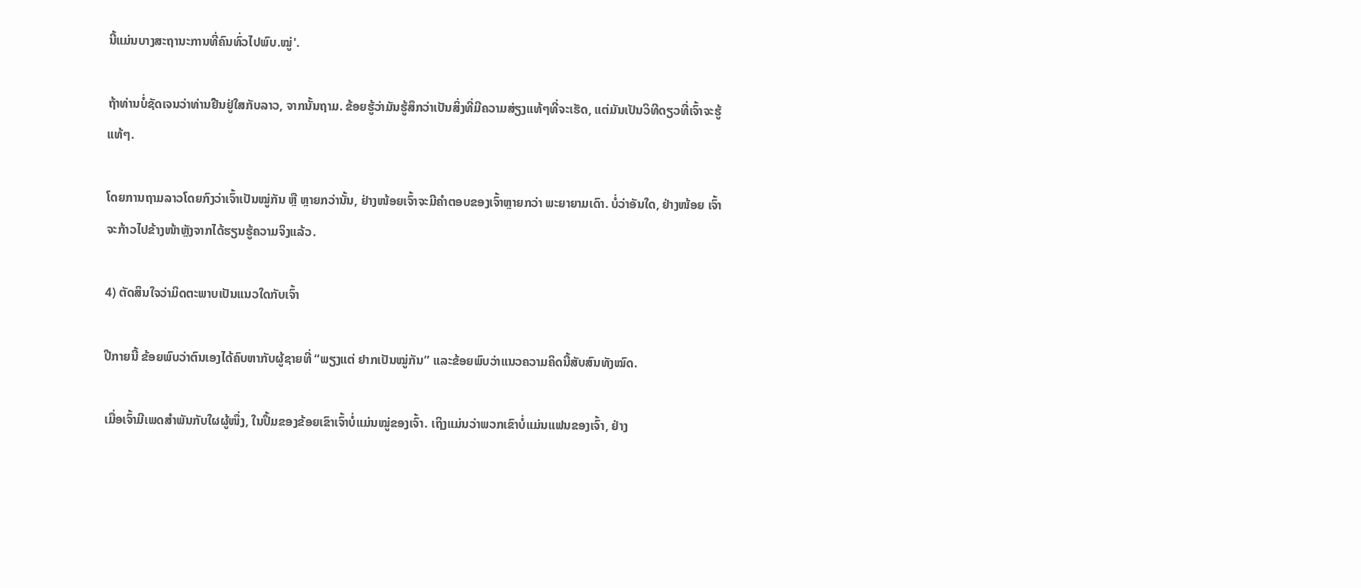ນີ້ແມ່ນບາງສະຖານະການທີ່ຄົນທົ່ວໄປພົບ.ໝູ່'.

ຖ້າທ່ານບໍ່ຊັດເຈນວ່າທ່ານຢືນຢູ່ໃສກັບລາວ, ຈາກນັ້ນຖາມ. ຂ້ອຍຮູ້ວ່າມັນຮູ້ສຶກວ່າເປັນສິ່ງທີ່ມີຄວາມສ່ຽງແທ້ໆທີ່ຈະເຮັດ, ແຕ່ມັນເປັນວິທີດຽວທີ່ເຈົ້າຈະຮູ້ແທ້ໆ.

ໂດຍການຖາມລາວໂດຍກົງວ່າເຈົ້າເປັນໝູ່ກັນ ຫຼື ຫຼາຍກວ່ານັ້ນ, ຢ່າງໜ້ອຍເຈົ້າຈະມີຄຳຕອບຂອງເຈົ້າຫຼາຍກວ່າ ພະຍາຍາມເດົາ. ບໍ່ວ່າອັນໃດ, ຢ່າງໜ້ອຍ ເຈົ້າຈະກ້າວໄປຂ້າງໜ້າຫຼັງຈາກໄດ້ຮຽນຮູ້ຄວາມຈິງແລ້ວ.

4) ຕັດສິນໃຈວ່າມິດຕະພາບເປັນແນວໃດກັບເຈົ້າ

ປີກາຍນີ້ ຂ້ອຍພົບວ່າຕົນເອງໄດ້ຄົບຫາກັບຜູ້ຊາຍທີ່ “ພຽງແຕ່ ຢາກເປັນໝູ່ກັນ” ແລະຂ້ອຍພົບວ່າແນວຄວາມຄິດນີ້ສັບສົນທັງໝົດ.

ເມື່ອເຈົ້າມີເພດສຳພັນກັບໃຜຜູ້ໜຶ່ງ, ໃນປຶ້ມຂອງຂ້ອຍເຂົາເຈົ້າບໍ່ແມ່ນໝູ່ຂອງເຈົ້າ. ເຖິງແມ່ນວ່າພວກເຂົາບໍ່ແມ່ນແຟນຂອງເຈົ້າ, ຢ່າງ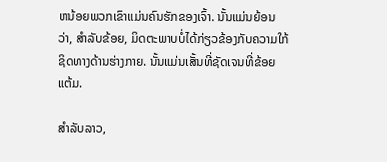ຫນ້ອຍພວກເຂົາແມ່ນຄົນຮັກຂອງເຈົ້າ. ນັ້ນແມ່ນຍ້ອນວ່າ, ສໍາລັບຂ້ອຍ, ມິດຕະພາບບໍ່ໄດ້ກ່ຽວຂ້ອງກັບຄວາມໃກ້ຊິດທາງດ້ານຮ່າງກາຍ. ນັ້ນແມ່ນເສັ້ນທີ່ຊັດເຈນທີ່ຂ້ອຍແຕ້ມ.

ສຳລັບລາວ,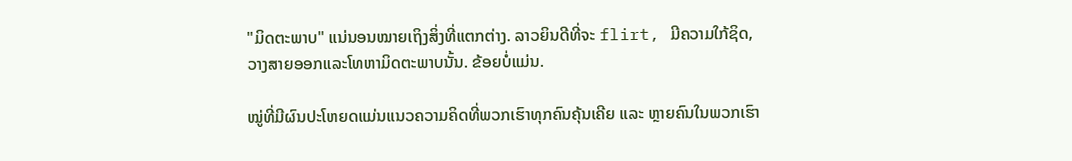"ມິດຕະພາບ" ແນ່ນອນໝາຍເຖິງສິ່ງທີ່ແຕກຕ່າງ. ລາວຍິນດີທີ່ຈະ flirt, ມີຄວາມໃກ້ຊິດ, ວາງສາຍອອກແລະໂທຫາມິດຕະພາບນັ້ນ. ຂ້ອຍບໍ່ແມ່ນ.

ໝູ່ທີ່ມີຜົນປະໂຫຍດແມ່ນແນວຄວາມຄິດທີ່ພວກເຮົາທຸກຄົນຄຸ້ນເຄີຍ ແລະ ຫຼາຍຄົນໃນພວກເຮົາ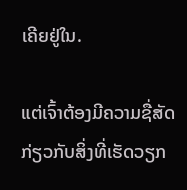ເຄີຍຢູ່ໃນ.

ແຕ່ເຈົ້າຕ້ອງມີຄວາມຊື່ສັດກ່ຽວກັບສິ່ງທີ່ເຮັດວຽກ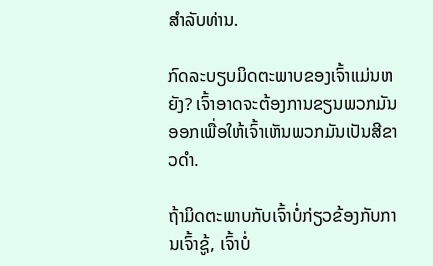ສໍາລັບທ່ານ.

ກົດລະບຽບມິດຕະພາບຂອງເຈົ້າແມ່ນຫຍັງ? ເຈົ້າອາດຈະຕ້ອງການຂຽນພວກມັນອອກເພື່ອໃຫ້ເຈົ້າເຫັນພວກມັນເປັນສີຂາວດຳ.

ຖ້າມິດຕະພາບກັບເຈົ້າບໍ່ກ່ຽວຂ້ອງກັບການເຈົ້າຊູ້, ເຈົ້າບໍ່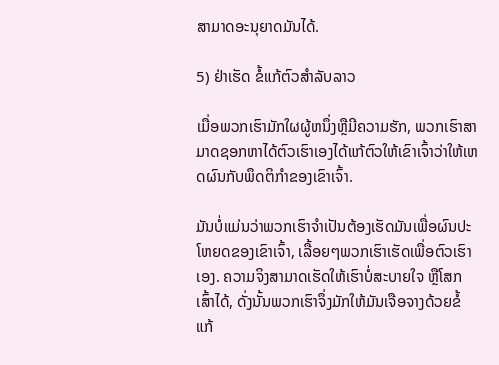ສາມາດອະນຸຍາດມັນໄດ້.

5) ຢ່າເຮັດ ຂໍ້ແກ້ຕົວສໍາລັບລາວ

ເມື່ອພວກເຮົາມັກໃຜຜູ້ຫນຶ່ງຫຼືມີຄວາມຮັກ, ພວກເຮົາສາມາດຊອກຫາໄດ້ຕົວເຮົາເອງໄດ້ແກ້ຕົວໃຫ້ເຂົາເຈົ້າວ່າໃຫ້ເຫດຜົນກັບພຶດຕິກໍາຂອງເຂົາເຈົ້າ.

ມັນບໍ່ແມ່ນວ່າພວກເຮົາຈໍາເປັນຕ້ອງເຮັດມັນເພື່ອຜົນປະໂຫຍດຂອງເຂົາເຈົ້າ, ເລື້ອຍໆພວກເຮົາເຮັດເພື່ອຕົວເຮົາເອງ. ຄວາມຈິງສາມາດເຮັດໃຫ້ເຮົາບໍ່ສະບາຍໃຈ ຫຼືໂສກເສົ້າໄດ້, ດັ່ງນັ້ນພວກເຮົາຈຶ່ງມັກໃຫ້ມັນເຈືອຈາງດ້ວຍຂໍ້ແກ້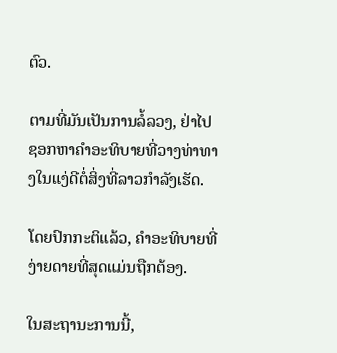ຕົວ.

ຕາມທີ່ມັນເປັນການລໍ້ລວງ, ຢ່າໄປຊອກຫາຄຳອະທິບາຍທີ່ວາງທ່າທາງໃນແງ່ດີຕໍ່ສິ່ງທີ່ລາວກຳລັງເຮັດ.

ໂດຍປົກກະຕິແລ້ວ, ຄໍາອະທິບາຍທີ່ງ່າຍດາຍທີ່ສຸດແມ່ນຖືກຕ້ອງ.

ໃນສະຖານະການນີ້,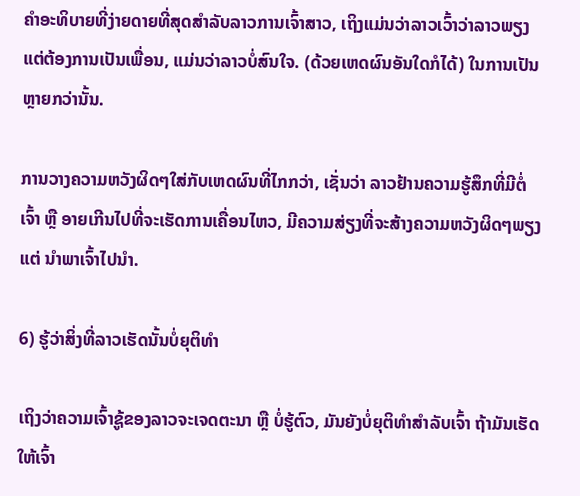ຄໍາອະທິບາຍທີ່ງ່າຍດາຍທີ່ສຸດສໍາລັບລາວການເຈົ້າສາວ, ເຖິງແມ່ນວ່າລາວເວົ້າວ່າລາວພຽງແຕ່ຕ້ອງການເປັນເພື່ອນ, ແມ່ນວ່າລາວບໍ່ສົນໃຈ. (ດ້ວຍເຫດຜົນອັນໃດກໍໄດ້) ໃນການເປັນຫຼາຍກວ່ານັ້ນ.

ການວາງຄວາມຫວັງຜິດໆໃສ່ກັບເຫດຜົນທີ່ໄກກວ່າ, ເຊັ່ນວ່າ ລາວຢ້ານຄວາມຮູ້ສຶກທີ່ມີຕໍ່ເຈົ້າ ຫຼື ອາຍເກີນໄປທີ່ຈະເຮັດການເຄື່ອນໄຫວ, ມີຄວາມສ່ຽງທີ່ຈະສ້າງຄວາມຫວັງຜິດໆພຽງແຕ່ ນຳພາເຈົ້າໄປນຳ.

6) ຮູ້ວ່າສິ່ງທີ່ລາວເຮັດນັ້ນບໍ່ຍຸຕິທຳ

ເຖິງວ່າຄວາມເຈົ້າຊູ້ຂອງລາວຈະເຈດຕະນາ ຫຼື ບໍ່ຮູ້ຕົວ, ມັນຍັງບໍ່ຍຸຕິທຳສຳລັບເຈົ້າ ຖ້າມັນເຮັດໃຫ້ເຈົ້າ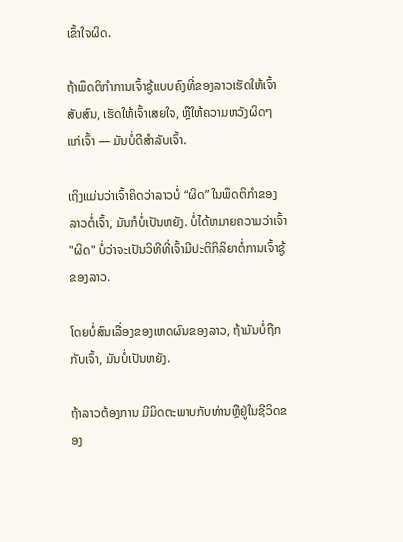ເຂົ້າໃຈຜິດ.

ຖ້າພຶດຕິກຳການເຈົ້າຊູ້ແບບຄົງທີ່ຂອງລາວເຮັດໃຫ້ເຈົ້າສັບສົນ, ເຮັດໃຫ້ເຈົ້າເສຍໃຈ, ຫຼືໃຫ້ຄວາມຫວັງຜິດໆແກ່ເຈົ້າ — ມັນບໍ່ດີສຳລັບເຈົ້າ.

ເຖິງແມ່ນວ່າເຈົ້າຄິດວ່າລາວບໍ່ “ຜິດ” ໃນພຶດຕິກຳຂອງລາວຕໍ່ເຈົ້າ, ມັນກໍບໍ່ເປັນຫຍັງ. ບໍ່ໄດ້ຫມາຍຄວາມວ່າເຈົ້າ "ຜິດ" ບໍ່ວ່າຈະເປັນວິທີທີ່ເຈົ້າມີປະຕິກິລິຍາຕໍ່ການເຈົ້າຊູ້ຂອງລາວ.

ໂດຍບໍ່ສົນເລື່ອງຂອງເຫດຜົນຂອງລາວ, ຖ້າມັນບໍ່ຖືກກັບເຈົ້າ, ມັນບໍ່ເປັນຫຍັງ.

ຖ້າລາວຕ້ອງການ ມີມິດຕະພາບກັບທ່ານຫຼືຢູ່ໃນຊີວິດຂອງ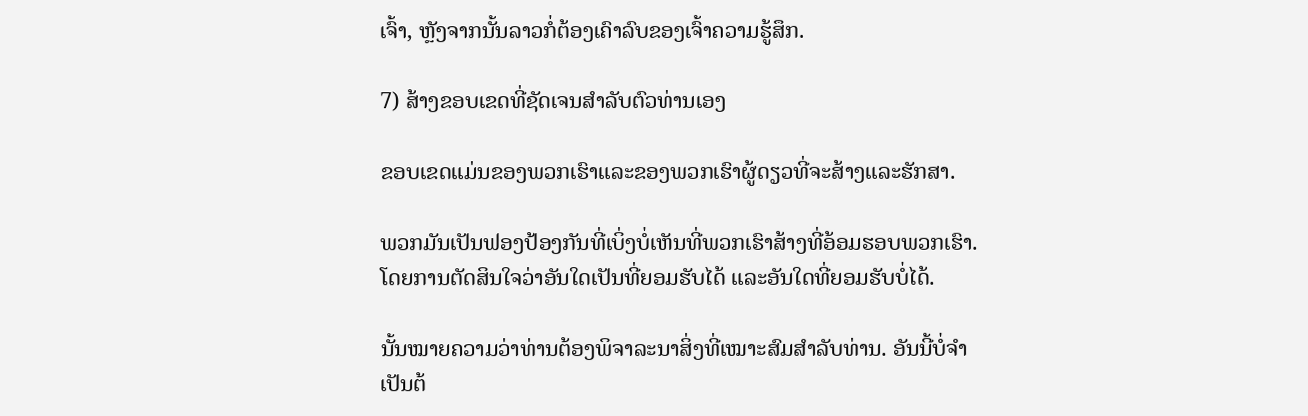ເຈົ້າ, ຫຼັງຈາກນັ້ນລາວກໍ່ຕ້ອງເຄົາລົບຂອງເຈົ້າຄວາມຮູ້ສຶກ.

7) ສ້າງຂອບເຂດທີ່ຊັດເຈນສໍາລັບຕົວທ່ານເອງ

ຂອບເຂດແມ່ນຂອງພວກເຮົາແລະຂອງພວກເຮົາຜູ້ດຽວທີ່ຈະສ້າງແລະຮັກສາ.

ພວກມັນເປັນຟອງປ້ອງກັນທີ່ເບິ່ງບໍ່ເຫັນທີ່ພວກເຮົາສ້າງທີ່ອ້ອມຮອບພວກເຮົາ. ໂດຍການຕັດສິນໃຈວ່າອັນໃດເປັນທີ່ຍອມຮັບໄດ້ ແລະອັນໃດທີ່ຍອມຮັບບໍ່ໄດ້.

ນັ້ນໝາຍຄວາມວ່າທ່ານຕ້ອງພິຈາລະນາສິ່ງທີ່ເໝາະສົມສຳລັບທ່ານ. ອັນນີ້ບໍ່ຈຳເປັນຕ້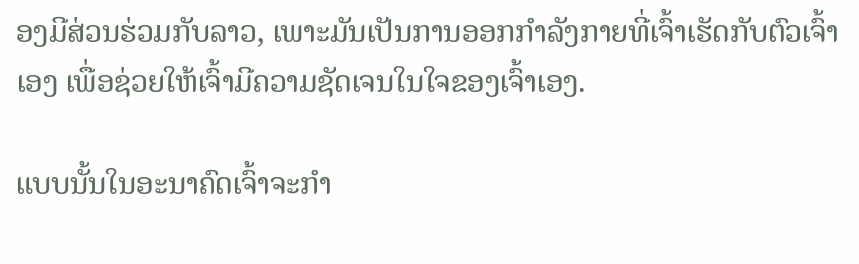ອງມີສ່ວນຮ່ວມກັບລາວ, ເພາະມັນເປັນການອອກກຳລັງກາຍທີ່ເຈົ້າເຮັດກັບຕົວເຈົ້າເອງ ເພື່ອຊ່ວຍໃຫ້ເຈົ້າມີຄວາມຊັດເຈນໃນໃຈຂອງເຈົ້າເອງ.

ແບບນັ້ນໃນອະນາຄົດເຈົ້າຈະກຳ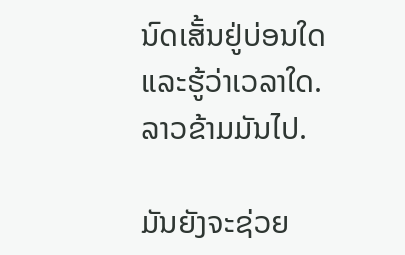ນົດເສັ້ນຢູ່ບ່ອນໃດ ແລະຮູ້ວ່າເວລາໃດ. ລາວຂ້າມມັນໄປ.

ມັນຍັງຈະຊ່ວຍ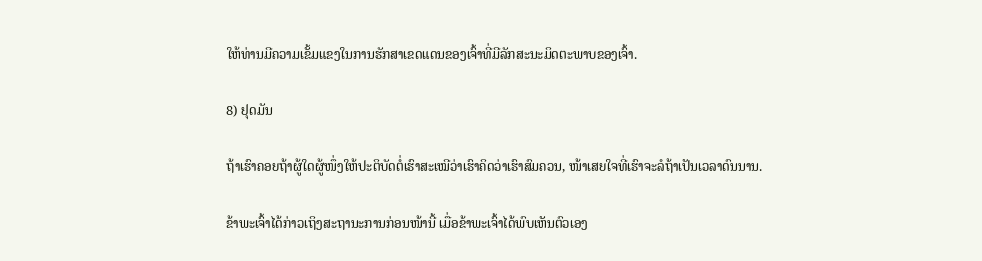ໃຫ້ທ່ານມີຄວາມເຂັ້ມແຂງໃນການຮັກສາເຂດແດນຂອງເຈົ້າທີ່ມີລັກສະນະມິດຕະພາບຂອງເຈົ້າ.

8) ຢຸດມັນ

ຖ້າເຮົາຄອຍຖ້າຜູ້ໃດຜູ້ໜຶ່ງໃຫ້ປະຕິບັດຕໍ່ເຮົາສະເໝີວ່າເຮົາຄິດວ່າເຮົາສົມຄວນ, ໜ້າເສຍໃຈທີ່ເຮົາຈະລໍຖ້າເປັນເວລາດົນນານ.

ຂ້າພະເຈົ້າໄດ້ກ່າວເຖິງສະຖານະການກ່ອນໜ້ານີ້ ເມື່ອຂ້າພະເຈົ້າໄດ້ພົບເຫັນຕົວເອງ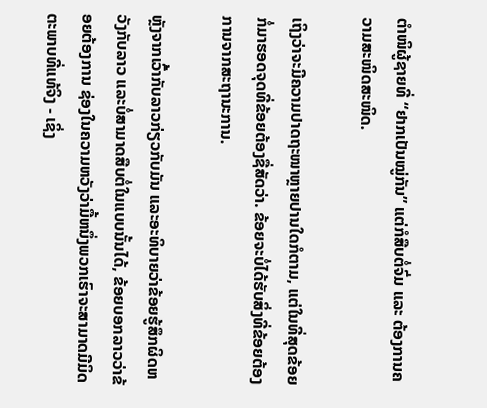ຕຳໜິຜູ້ຊາຍທີ່ “ຢາກເປັນໝູ່ກັນ” ແຕ່ກໍສືບຕໍ່ຈົ່ມ ແລະ ຕ້ອງການຄວາມສະໜິດສະໜິດ.

ເຖິງວ່າຈະມີຄວາມປາດຖະໜາຫຼາຍປານໃດກໍຕາມ, ແຕ່ໃນທີ່ສຸດຂ້ອຍກໍ່ມາຮອດຈຸດທີ່ຂ້ອຍຕ້ອງຊື່ສັດວ່າ. ຂ້ອຍຈະບໍ່ໄດ້ຮັບສິ່ງທີ່ຂ້ອຍຕ້ອງການຈາກສະຖານະການ.

ຫຼັງຈາກເວົ້າກັບລາວກ່ຽວກັບມັນ ແລະອະທິບາຍວ່າຂ້ອຍຮູ້ສຶກຜິດຫວັງກັບລາວ ແລະບໍ່ສາມາດສືບຕໍ່ໃນແບບນັ້ນໄດ້, ຂ້ອຍບອກລາວວ່າຂ້ອຍຕ້ອງການ ຊ່ອງໃນຄວາມຫວັງວ່າມື້ຫນຶ່ງພວກເຮົາຈະສາມາດມີມິດຕະພາບທີ່ແທ້ຈິງ - ເຊິ່ງ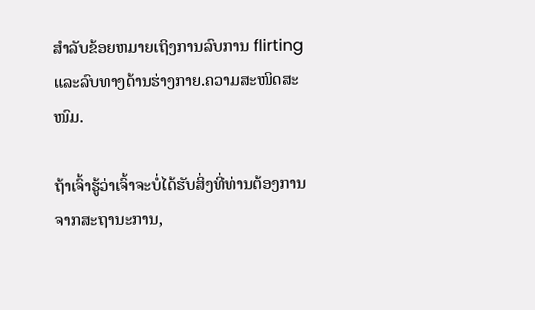ສໍາລັບຂ້ອຍຫມາຍເຖິງການລົບການ flirting ແລະລົບທາງດ້ານຮ່າງກາຍ.ຄວາມສະໜິດສະໜົມ.

ຖ້າເຈົ້າຮູ້ວ່າເຈົ້າຈະບໍ່ໄດ້ຮັບສິ່ງທີ່ທ່ານຕ້ອງການຈາກສະຖານະການ,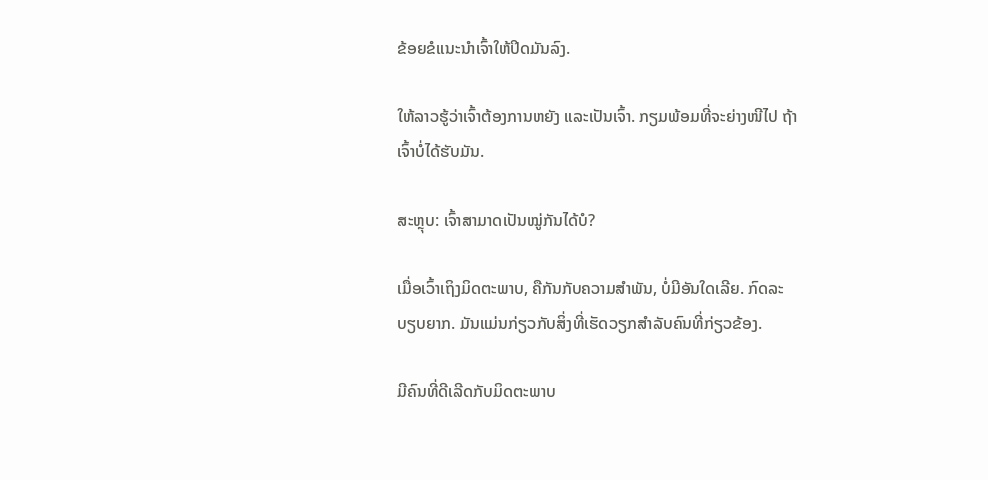ຂ້ອຍຂໍແນະນຳເຈົ້າໃຫ້ປິດມັນລົງ.

ໃຫ້ລາວຮູ້ວ່າເຈົ້າຕ້ອງການຫຍັງ ແລະເປັນເຈົ້າ. ກຽມພ້ອມທີ່ຈະຍ່າງໜີໄປ ຖ້າເຈົ້າບໍ່ໄດ້ຮັບມັນ.

ສະຫຼຸບ: ເຈົ້າສາມາດເປັນໝູ່ກັນໄດ້ບໍ?

ເມື່ອເວົ້າເຖິງມິດຕະພາບ, ຄືກັນກັບຄວາມສຳພັນ, ບໍ່ມີອັນໃດເລີຍ. ກົດລະບຽບຍາກ. ມັນແມ່ນກ່ຽວກັບສິ່ງທີ່ເຮັດວຽກສໍາລັບຄົນທີ່ກ່ຽວຂ້ອງ.

ມີຄົນທີ່ດີເລີດກັບມິດຕະພາບ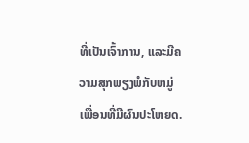ທີ່ເປັນເຈົ້າການ, ແລະມີຄວາມສຸກພຽງພໍກັບຫມູ່ເພື່ອນທີ່ມີຜົນປະໂຫຍດ.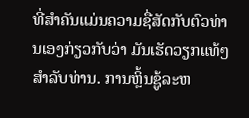ທີ່ສໍາຄັນແມ່ນຄວາມຊື່ສັດກັບຕົວທ່ານເອງກ່ຽວກັບວ່າ ມັນເຮັດວຽກແທ້ໆສໍາລັບທ່ານ. ການຫຼິ້ນຊູ້ລະຫ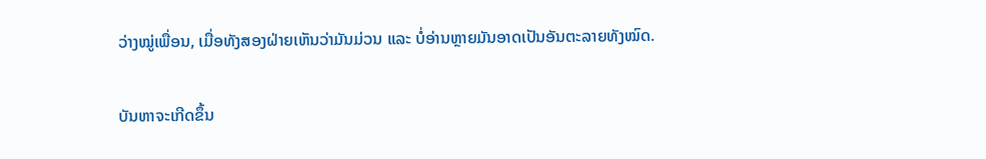ວ່າງໝູ່ເພື່ອນ, ເມື່ອທັງສອງຝ່າຍເຫັນວ່າມັນມ່ວນ ແລະ ບໍ່ອ່ານຫຼາຍມັນອາດເປັນອັນຕະລາຍທັງໝົດ.

ບັນຫາຈະເກີດຂຶ້ນ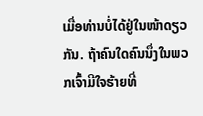ເມື່ອທ່ານບໍ່ໄດ້ຢູ່ໃນໜ້າດຽວກັນ. ຖ້າຄົນໃດຄົນນຶ່ງໃນພວກເຈົ້າມີໃຈຮ້າຍທີ່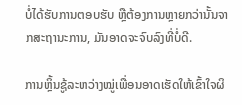ບໍ່ໄດ້ຮັບການຕອບຮັບ ຫຼືຕ້ອງການຫຼາຍກວ່ານັ້ນຈາກສະຖານະການ, ມັນອາດຈະຈົບລົງທີ່ບໍ່ດີ.

ການຫຼິ້ນຊູ້ລະຫວ່າງໝູ່ເພື່ອນອາດເຮັດໃຫ້ເຂົ້າໃຈຜິ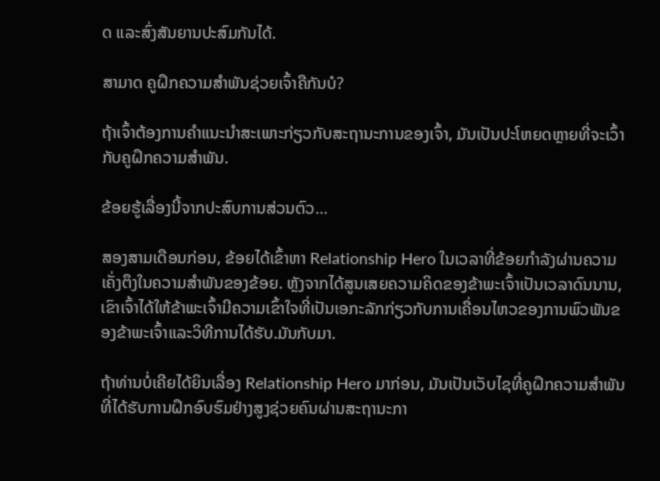ດ ແລະສົ່ງສັນຍານປະສົມກັນໄດ້.

ສາມາດ ຄູຝຶກຄວາມສຳພັນຊ່ວຍເຈົ້າຄືກັນບໍ?

ຖ້າເຈົ້າຕ້ອງການຄຳແນະນຳສະເພາະກ່ຽວກັບສະຖານະການຂອງເຈົ້າ, ມັນເປັນປະໂຫຍດຫຼາຍທີ່ຈະເວົ້າກັບຄູຝຶກຄວາມສຳພັນ.

ຂ້ອຍຮູ້ເລື່ອງນີ້ຈາກປະສົບການສ່ວນຕົວ…

ສອງສາມເດືອນກ່ອນ, ຂ້ອຍໄດ້ເຂົ້າຫາ Relationship Hero ໃນເວລາທີ່ຂ້ອຍກໍາລັງຜ່ານຄວາມເຄັ່ງຕຶງໃນຄວາມສໍາພັນຂອງຂ້ອຍ. ຫຼັງຈາກໄດ້ສູນເສຍຄວາມຄິດຂອງຂ້າພະເຈົ້າເປັນເວລາດົນນານ, ເຂົາເຈົ້າໄດ້ໃຫ້ຂ້າພະເຈົ້າມີຄວາມເຂົ້າໃຈທີ່ເປັນເອກະລັກກ່ຽວກັບການເຄື່ອນໄຫວຂອງການພົວພັນຂອງຂ້າພະເຈົ້າແລະວິທີການໄດ້ຮັບ.ມັນກັບມາ.

ຖ້າທ່ານບໍ່ເຄີຍໄດ້ຍິນເລື່ອງ Relationship Hero ມາກ່ອນ, ມັນເປັນເວັບໄຊທີ່ຄູຝຶກຄວາມສຳພັນທີ່ໄດ້ຮັບການຝຶກອົບຮົມຢ່າງສູງຊ່ວຍຄົນຜ່ານສະຖານະກາ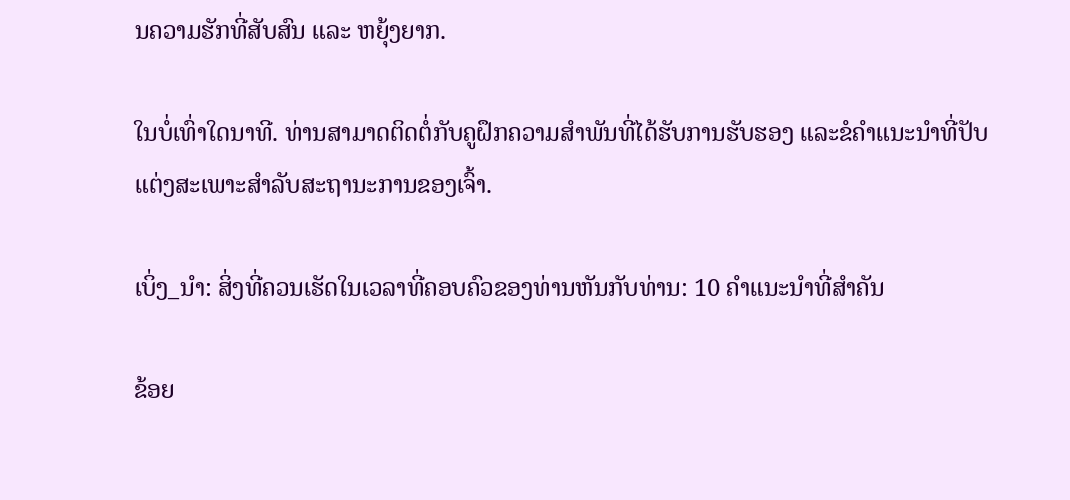ນຄວາມຮັກທີ່ສັບສົນ ແລະ ຫຍຸ້ງຍາກ.

ໃນບໍ່ເທົ່າໃດນາທີ. ທ່ານສາມາດຕິດຕໍ່ກັບຄູຝຶກຄວາມສຳພັນທີ່ໄດ້ຮັບການຮັບຮອງ ແລະຂໍຄຳແນະນຳທີ່ປັບແຕ່ງສະເພາະສຳລັບສະຖານະການຂອງເຈົ້າ.

ເບິ່ງ_ນຳ: ສິ່ງທີ່ຄວນເຮັດໃນເວລາທີ່ຄອບຄົວຂອງທ່ານຫັນກັບທ່ານ: 10 ຄໍາແນະນໍາທີ່ສໍາຄັນ

ຂ້ອຍ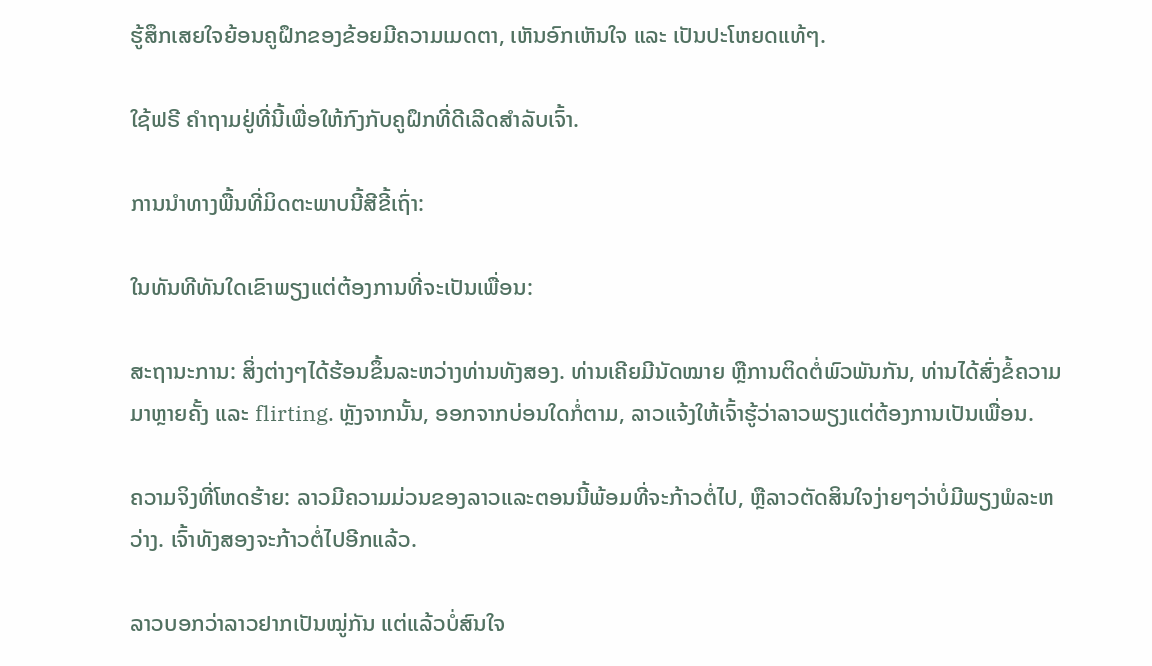ຮູ້ສຶກເສຍໃຈຍ້ອນຄູຝຶກຂອງຂ້ອຍມີຄວາມເມດຕາ, ເຫັນອົກເຫັນໃຈ ແລະ ເປັນປະໂຫຍດແທ້ໆ.

ໃຊ້ຟຣີ ຄຳຖາມຢູ່ທີ່ນີ້ເພື່ອໃຫ້ກົງກັບຄູຝຶກທີ່ດີເລີດສຳລັບເຈົ້າ.

ການນໍາທາງພື້ນທີ່ມິດຕະພາບນີ້ສີຂີ້ເຖົ່າ:

ໃນທັນທີທັນໃດເຂົາພຽງແຕ່ຕ້ອງການທີ່ຈະເປັນເພື່ອນ:

ສະຖານະການ: ສິ່ງຕ່າງໆໄດ້ຮ້ອນຂຶ້ນລະຫວ່າງທ່ານທັງສອງ. ທ່ານເຄີຍມີນັດໝາຍ ຫຼືການຕິດຕໍ່ພົວພັນກັນ, ທ່ານໄດ້ສົ່ງຂໍ້ຄວາມມາຫຼາຍຄັ້ງ ແລະ flirting. ຫຼັງຈາກນັ້ນ, ອອກຈາກບ່ອນໃດກໍ່ຕາມ, ລາວແຈ້ງໃຫ້ເຈົ້າຮູ້ວ່າລາວພຽງແຕ່ຕ້ອງການເປັນເພື່ອນ.

ຄວາມຈິງທີ່ໂຫດຮ້າຍ: ລາວມີຄວາມມ່ວນຂອງລາວແລະຕອນນີ້ພ້ອມທີ່ຈະກ້າວຕໍ່ໄປ, ຫຼືລາວຕັດສິນໃຈງ່າຍໆວ່າບໍ່ມີພຽງພໍລະຫວ່າງ. ເຈົ້າທັງສອງຈະກ້າວຕໍ່ໄປອີກແລ້ວ.

ລາວບອກວ່າລາວຢາກເປັນໝູ່ກັນ ແຕ່ແລ້ວບໍ່ສົນໃຈ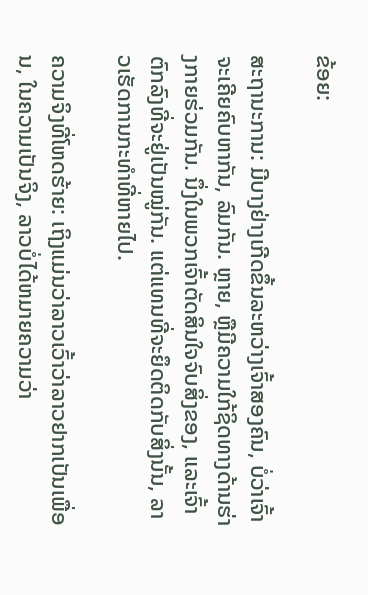ຂ້ອຍ:

ສະຖານະການ: ມີບາງຢ່າງເກີດຂຶ້ນລະຫວ່າງເຈົ້າສອງຄົນ, ບໍ່ວ່າເຈົ້າຈະເຄີຍຄົບຫາກັນ, ລົມກັນ. ຫຼາຍ, ຫຼືມີຄວາມໃກ້ຊິດທາງດ້ານຮ່າງກາຍຮ່ວມກັນ. ນຶ່ງໃນພວກເຈົ້າຕັດສິນໃຈຈົບສິ່ງຂອງ, ແລະເຈົ້າຕົກລົງທີ່ຈະຢູ່ເປັນໝູ່ກັນ. ແຕ່ແທນທີ່ຈະຍຶດຕິດກັບສິ່ງນັ້ນ, ລາວເຮັດການກະທໍາທີ່ຫາຍໄປ.

ຄວາມຈິງທີ່ໂຫດຮ້າຍ: ເຖິງແມ່ນວ່າລາວເວົ້າວ່າລາວຢາກເປັນເພື່ອນ, ໃນຄວາມເປັນຈິງ, ລາວບໍ່ໄດ້ຫມາຍຄວາມວ່າ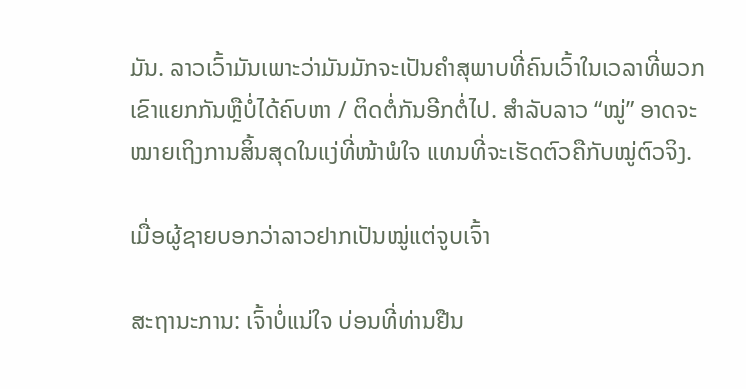ມັນ. ລາວເວົ້າມັນເພາະວ່າມັນມັກຈະເປັນຄໍາສຸພາບທີ່ຄົນເວົ້າໃນເວລາທີ່ພວກເຂົາແຍກກັນຫຼືບໍ່ໄດ້ຄົບຫາ / ຕິດຕໍ່ກັນອີກຕໍ່ໄປ. ສຳລັບລາວ “ໝູ່” ອາດຈະໝາຍເຖິງການສິ້ນສຸດໃນແງ່ທີ່ໜ້າພໍໃຈ ແທນທີ່ຈະເຮັດຕົວຄືກັບໝູ່ຕົວຈິງ.

ເມື່ອຜູ້ຊາຍບອກວ່າລາວຢາກເປັນໝູ່ແຕ່ຈູບເຈົ້າ

ສະຖານະການ: ເຈົ້າບໍ່ແນ່ໃຈ ບ່ອນທີ່ທ່ານຢືນ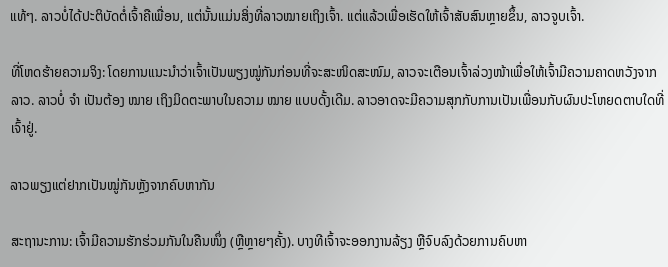ແທ້ໆ. ລາວບໍ່ໄດ້ປະຕິບັດຕໍ່ເຈົ້າຄືເພື່ອນ, ແຕ່ນັ້ນແມ່ນສິ່ງທີ່ລາວໝາຍເຖິງເຈົ້າ. ແຕ່ແລ້ວເພື່ອເຮັດໃຫ້ເຈົ້າສັບສົນຫຼາຍຂຶ້ນ, ລາວຈູບເຈົ້າ.

ທີ່ໂຫດຮ້າຍຄວາມຈິງ: ໂດຍການແນະນຳວ່າເຈົ້າເປັນພຽງໝູ່ກັນກ່ອນທີ່ຈະສະໜິດສະໜົມ, ລາວຈະເຕືອນເຈົ້າລ່ວງໜ້າເພື່ອໃຫ້ເຈົ້າມີຄວາມຄາດຫວັງຈາກລາວ. ລາວບໍ່ ຈຳ ເປັນຕ້ອງ ໝາຍ ເຖິງມິດຕະພາບໃນຄວາມ ໝາຍ ແບບດັ້ງເດີມ. ລາວອາດຈະມີຄວາມສຸກກັບການເປັນເພື່ອນກັບຜົນປະໂຫຍດຕາບໃດທີ່ເຈົ້າຢູ່.

ລາວພຽງແຕ່ຢາກເປັນໝູ່ກັນຫຼັງຈາກຄົບຫາກັນ

ສະຖານະການ: ເຈົ້າມີຄວາມຮັກຮ່ວມກັນໃນຄືນໜຶ່ງ (ຫຼືຫຼາຍໆຄັ້ງ). ບາງທີເຈົ້າຈະອອກງານລ້ຽງ ຫຼືຈົບລົງດ້ວຍການຄົບຫາ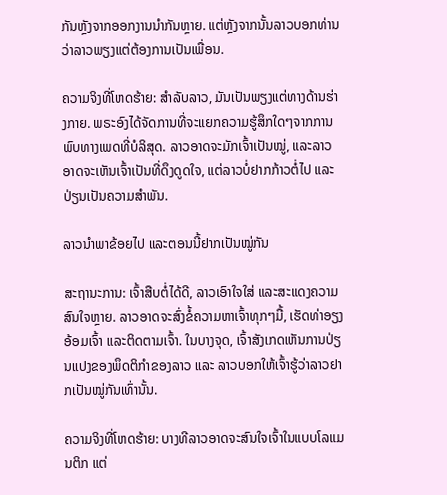ກັນຫຼັງຈາກອອກງານນຳກັນຫຼາຍ. ແຕ່ຫຼັງຈາກນັ້ນລາວບອກທ່ານວ່າລາວພຽງແຕ່ຕ້ອງການເປັນເພື່ອນ.

ຄວາມຈິງທີ່ໂຫດຮ້າຍ: ສໍາລັບລາວ, ມັນເປັນພຽງແຕ່ທາງດ້ານຮ່າງກາຍ. ພຣະອົງໄດ້ຈັດການທີ່ຈະແຍກຄວາມຮູ້ສຶກໃດໆຈາກການພົບທາງເພດທີ່ບໍລິສຸດ. ລາວອາດຈະມັກເຈົ້າເປັນໝູ່, ແລະລາວອາດຈະເຫັນເຈົ້າເປັນທີ່ດຶງດູດໃຈ, ແຕ່ລາວບໍ່ຢາກກ້າວຕໍ່ໄປ ແລະປ່ຽນເປັນຄວາມສໍາພັນ.

ລາວນຳພາຂ້ອຍໄປ ແລະຕອນນີ້ຢາກເປັນໝູ່ກັນ

ສະຖານະການ: ເຈົ້າສືບຕໍ່ໄດ້ດີ, ລາວເອົາໃຈໃສ່ ແລະສະແດງຄວາມສົນໃຈຫຼາຍ. ລາວອາດຈະສົ່ງຂໍ້ຄວາມຫາເຈົ້າທຸກໆມື້, ເຮັດທ່າອຽງອ້ອມເຈົ້າ ແລະຕິດຕາມເຈົ້າ. ໃນບາງຈຸດ, ເຈົ້າສັງເກດເຫັນການປ່ຽນແປງຂອງພຶດຕິກຳຂອງລາວ ແລະ ລາວບອກໃຫ້ເຈົ້າຮູ້ວ່າລາວຢາກເປັນໝູ່ກັນເທົ່ານັ້ນ.

ຄວາມຈິງທີ່ໂຫດຮ້າຍ: ບາງທີລາວອາດຈະສົນໃຈເຈົ້າໃນແບບໂລແມນຕິກ ແຕ່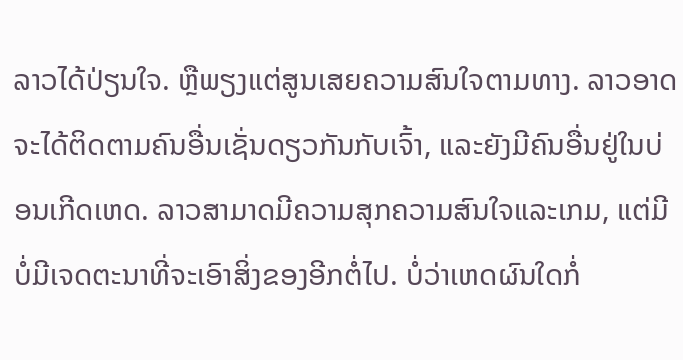ລາວໄດ້ປ່ຽນໃຈ. ຫຼືພຽງແຕ່ສູນເສຍຄວາມສົນໃຈຕາມທາງ. ລາວອາດຈະໄດ້ຕິດຕາມຄົນອື່ນເຊັ່ນດຽວກັນກັບເຈົ້າ, ແລະຍັງມີຄົນອື່ນຢູ່ໃນບ່ອນເກີດເຫດ. ລາວສາມາດມີຄວາມສຸກຄວາມສົນໃຈແລະເກມ, ແຕ່ມີບໍ່ມີເຈດຕະນາທີ່ຈະເອົາສິ່ງຂອງອີກຕໍ່ໄປ. ບໍ່ວ່າເຫດຜົນໃດກໍ່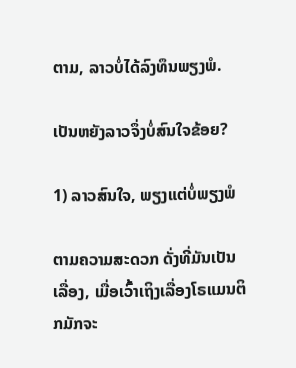ຕາມ, ລາວບໍ່ໄດ້ລົງທຶນພຽງພໍ.

ເປັນຫຍັງລາວຈຶ່ງບໍ່ສົນໃຈຂ້ອຍ?

1) ລາວສົນໃຈ, ພຽງແຕ່ບໍ່ພຽງພໍ

ຕາມຄວາມສະດວກ ດັ່ງທີ່ມັນເປັນເລື່ອງ, ເມື່ອເວົ້າເຖິງເລື່ອງໂຣແມນຕິກມັກຈະ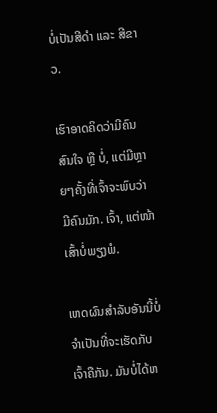ບໍ່ເປັນສີດຳ ແລະ ສີຂາວ.

ເຮົາອາດຄິດວ່າມີຄົນສົນໃຈ ຫຼື ບໍ່, ແຕ່ມີຫຼາຍໆຄັ້ງທີ່ເຈົ້າຈະພົບວ່າມີຄົນມັກ. ເຈົ້າ, ແຕ່ໜ້າເສົ້າບໍ່ພຽງພໍ.

ເຫດຜົນສຳລັບອັນນີ້ບໍ່ຈຳເປັນທີ່ຈະເຮັດກັບເຈົ້າຄືກັນ. ມັນບໍ່ໄດ້ຫ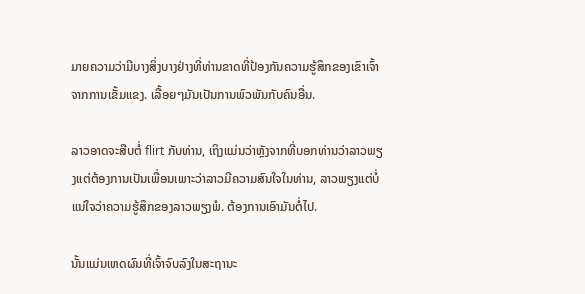ມາຍຄວາມວ່າມີບາງສິ່ງບາງຢ່າງທີ່ທ່ານຂາດທີ່ປ້ອງກັນຄວາມຮູ້ສຶກຂອງເຂົາເຈົ້າຈາກການເຂັ້ມແຂງ. ເລື້ອຍໆມັນເປັນການພົວພັນກັບຄົນອື່ນ.

ລາວອາດຈະສືບຕໍ່ flirt ກັບທ່ານ, ເຖິງແມ່ນວ່າຫຼັງຈາກທີ່ບອກທ່ານວ່າລາວພຽງແຕ່ຕ້ອງການເປັນເພື່ອນເພາະວ່າລາວມີຄວາມສົນໃຈໃນທ່ານ, ລາວພຽງແຕ່ບໍ່ແນ່ໃຈວ່າຄວາມຮູ້ສຶກຂອງລາວພຽງພໍ. ຕ້ອງການເອົາມັນຕໍ່ໄປ.

ນັ້ນແມ່ນເຫດຜົນທີ່ເຈົ້າຈົບລົງໃນສະຖານະ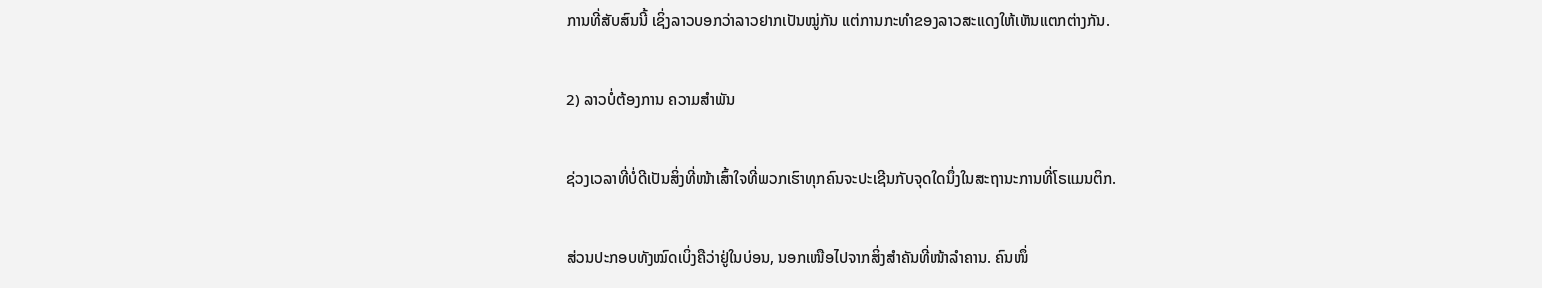ການທີ່ສັບສົນນີ້ ເຊິ່ງລາວບອກວ່າລາວຢາກເປັນໝູ່ກັນ ແຕ່ການກະທຳຂອງລາວສະແດງໃຫ້ເຫັນແຕກຕ່າງກັນ.

2) ລາວບໍ່ຕ້ອງການ ຄວາມສຳພັນ

ຊ່ວງເວລາທີ່ບໍ່ດີເປັນສິ່ງທີ່ໜ້າເສົ້າໃຈທີ່ພວກເຮົາທຸກຄົນຈະປະເຊີນກັບຈຸດໃດນຶ່ງໃນສະຖານະການທີ່ໂຣແມນຕິກ.

ສ່ວນປະກອບທັງໝົດເບິ່ງຄືວ່າຢູ່ໃນບ່ອນ, ນອກເໜືອໄປຈາກສິ່ງສຳຄັນທີ່ໜ້າລຳຄານ. ຄົນໜຶ່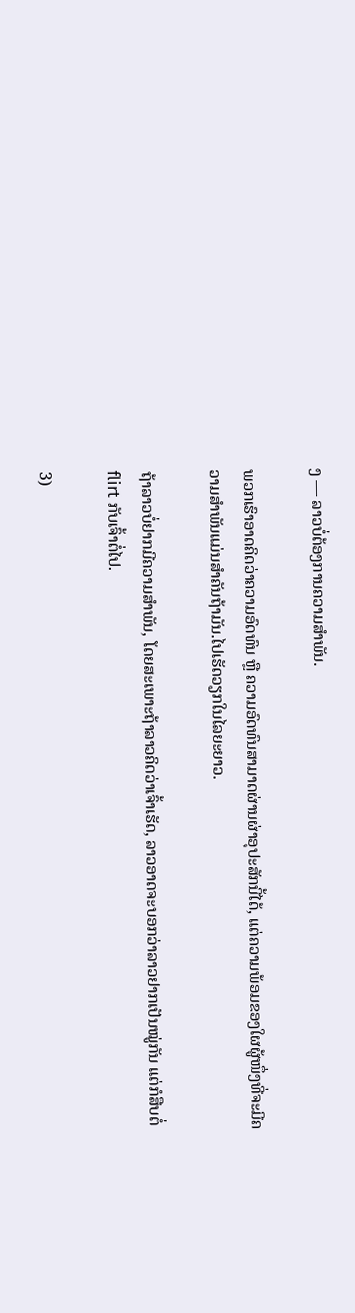ງ — ລາວບໍ່ຕ້ອງການຄວາມສຳພັນ.

ພວກເຮົາອາດຄິດວ່າຄວາມອົດທົນ ຫຼື ຄວາມອົດທົນສາມາດຜ່ານຜ່າອຸປະສັກນີ້ໄດ້, ແຕ່ຄວາມພ້ອມຂອງໃຜຜູ້ໜຶ່ງທີ່ຈະມີຄວາມສໍາພັນແມ່ນສໍາຄັນຖ້າມັນ.ໄປເຮັດວຽກໃນໄລຍະຍາວ.

ຖ້າລາວບໍ່ຢາກມີຄວາມສໍາພັນ, ໂດຍສະເພາະຖ້າລາວຄິດວ່າເຈົ້າເຮັດ, ລາວອາດຈະບອກວ່າລາວຢາກເປັນໝູ່ກັນ ແຕ່ກໍສືບຕໍ່ flirt ກັບເຈົ້າຕໍ່ໄປ.

3)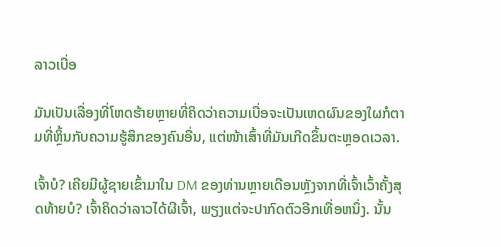ລາວເບື່ອ

ມັນເປັນເລື່ອງທີ່ໂຫດຮ້າຍຫຼາຍທີ່ຄິດວ່າຄວາມເບື່ອຈະເປັນເຫດຜົນຂອງໃຜກໍຕາມທີ່ຫຼິ້ນກັບຄວາມຮູ້ສຶກຂອງຄົນອື່ນ, ແຕ່ໜ້າເສົ້າທີ່ມັນເກີດຂຶ້ນຕະຫຼອດເວລາ.

ເຈົ້າບໍ? ເຄີຍມີຜູ້ຊາຍເຂົ້າມາໃນ DM ຂອງທ່ານຫຼາຍເດືອນຫຼັງຈາກທີ່ເຈົ້າເວົ້າຄັ້ງສຸດທ້າຍບໍ? ເຈົ້າຄິດວ່າລາວໄດ້ຜີເຈົ້າ, ພຽງແຕ່ຈະປາກົດຕົວອີກເທື່ອຫນຶ່ງ. ນັ້ນ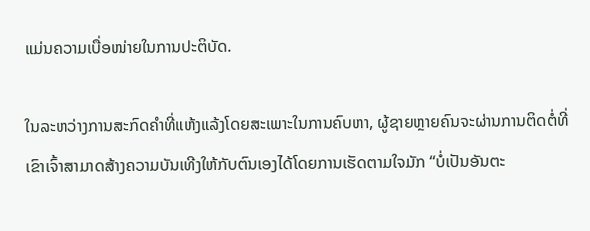ແມ່ນຄວາມເບື່ອໜ່າຍໃນການປະຕິບັດ.

ໃນລະຫວ່າງການສະກົດຄຳທີ່ແຫ້ງແລ້ງໂດຍສະເພາະໃນການຄົບຫາ, ຜູ້ຊາຍຫຼາຍຄົນຈະຜ່ານການຕິດຕໍ່ທີ່ເຂົາເຈົ້າສາມາດສ້າງຄວາມບັນເທີງໃຫ້ກັບຕົນເອງໄດ້ໂດຍການເຮັດຕາມໃຈມັກ “ບໍ່ເປັນອັນຕະ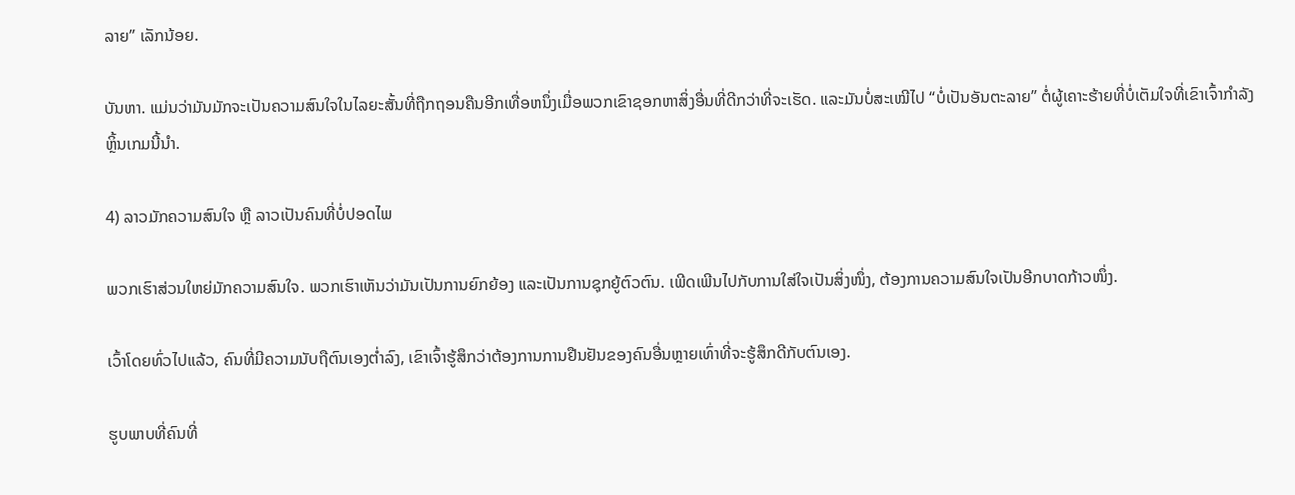ລາຍ” ເລັກນ້ອຍ.

ບັນຫາ. ແມ່ນວ່າມັນມັກຈະເປັນຄວາມສົນໃຈໃນໄລຍະສັ້ນທີ່ຖືກຖອນຄືນອີກເທື່ອຫນຶ່ງເມື່ອພວກເຂົາຊອກຫາສິ່ງອື່ນທີ່ດີກວ່າທີ່ຈະເຮັດ. ແລະມັນບໍ່ສະເໝີໄປ “ບໍ່ເປັນອັນຕະລາຍ” ຕໍ່ຜູ້ເຄາະຮ້າຍທີ່ບໍ່ເຕັມໃຈທີ່ເຂົາເຈົ້າກຳລັງຫຼິ້ນເກມນີ້ນຳ.

4) ລາວມັກຄວາມສົນໃຈ ຫຼື ລາວເປັນຄົນທີ່ບໍ່ປອດໄພ

ພວກເຮົາສ່ວນໃຫຍ່ມັກຄວາມສົນໃຈ. ພວກເຮົາເຫັນວ່າມັນເປັນການຍົກຍ້ອງ ແລະເປັນການຊຸກຍູ້ຕົວຕົນ. ເພີດເພີນໄປກັບການໃສ່ໃຈເປັນສິ່ງໜຶ່ງ, ຕ້ອງການຄວາມສົນໃຈເປັນອີກບາດກ້າວໜຶ່ງ.

ເວົ້າໂດຍທົ່ວໄປແລ້ວ, ຄົນທີ່ມີຄວາມນັບຖືຕົນເອງຕໍ່າລົງ, ເຂົາເຈົ້າຮູ້ສຶກວ່າຕ້ອງການການຢືນຢັນຂອງຄົນອື່ນຫຼາຍເທົ່າທີ່ຈະຮູ້ສຶກດີກັບຕົນເອງ.

ຮູບພາບທີ່ຄົນທີ່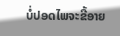ບໍ່ປອດໄພຈະຂີ້ອາຍ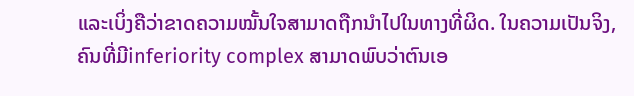ແລະເບິ່ງຄືວ່າຂາດຄວາມໝັ້ນໃຈສາມາດຖືກນຳໄປໃນທາງທີ່ຜິດ. ໃນຄວາມເປັນຈິງ, ຄົນທີ່ມີinferiority complex ສາມາດພົບວ່າຕົນເອ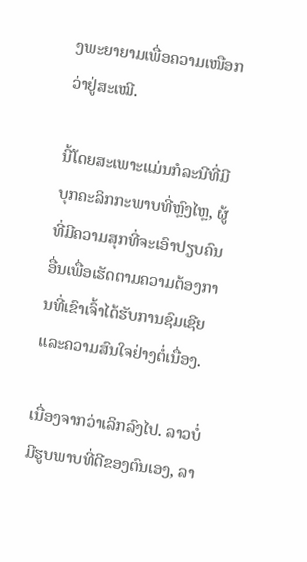ງພະຍາຍາມເພື່ອຄວາມເໜືອກວ່າຢູ່ສະເໝີ.

ນີ້ໂດຍສະເພາະແມ່ນກໍລະນີທີ່ມີບຸກຄະລິກກະພາບທີ່ຫຼົງໄຫຼ, ຜູ້ທີ່ມີຄວາມສຸກທີ່ຈະເອົາປຽບຄົນອື່ນເພື່ອເຮັດຕາມຄວາມຕ້ອງການທີ່ເຂົາເຈົ້າໄດ້ຮັບການຊົມເຊີຍ ແລະຄວາມສົນໃຈຢ່າງຕໍ່ເນື່ອງ.

ເນື່ອງຈາກວ່າເລິກລົງໄປ. ລາວບໍ່ມີຮູບພາບທີ່ດີຂອງຕົນເອງ, ລາ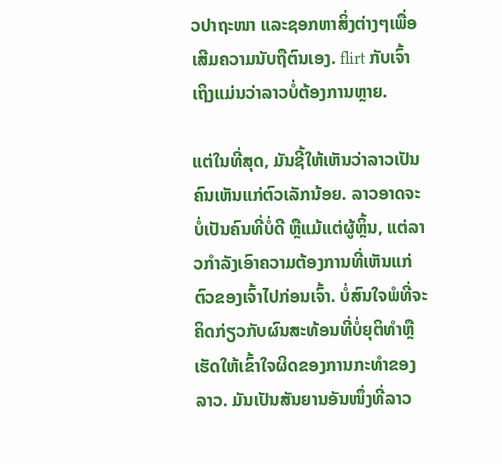ວປາຖະໜາ ແລະຊອກຫາສິ່ງຕ່າງໆເພື່ອເສີມຄວາມນັບຖືຕົນເອງ. flirt ກັບເຈົ້າເຖິງແມ່ນວ່າລາວບໍ່ຕ້ອງການຫຼາຍ.

ແຕ່ໃນທີ່ສຸດ, ມັນຊີ້ໃຫ້ເຫັນວ່າລາວເປັນຄົນເຫັນແກ່ຕົວເລັກນ້ອຍ. ລາວອາດຈະບໍ່ເປັນຄົນທີ່ບໍ່ດີ ຫຼືແມ້ແຕ່ຜູ້ຫຼິ້ນ, ແຕ່ລາວກໍາລັງເອົາຄວາມຕ້ອງການທີ່ເຫັນແກ່ຕົວຂອງເຈົ້າໄປກ່ອນເຈົ້າ. ບໍ່ສົນໃຈພໍທີ່ຈະຄິດກ່ຽວກັບຜົນສະທ້ອນທີ່ບໍ່ຍຸຕິທໍາຫຼືເຮັດໃຫ້ເຂົ້າໃຈຜິດຂອງການກະທໍາຂອງລາວ. ມັນເປັນສັນຍານອັນໜຶ່ງທີ່ລາວ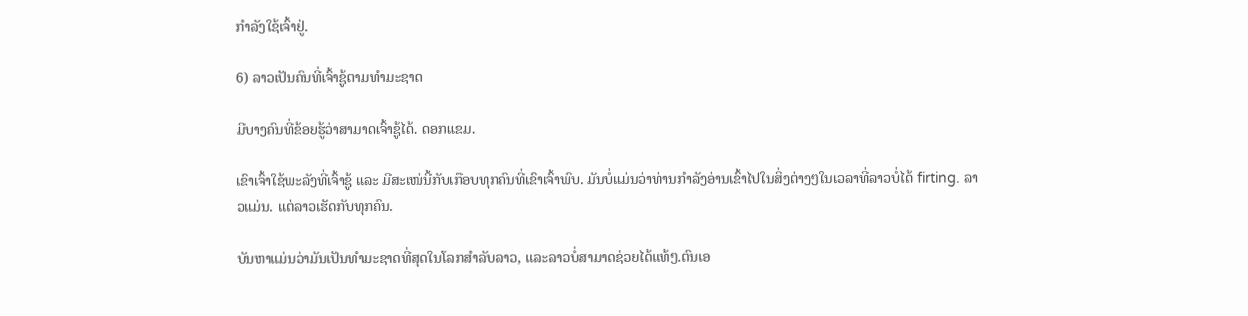ກຳລັງໃຊ້ເຈົ້າຢູ່.

6) ລາວເປັນຄົນທີ່ເຈົ້າຊູ້ຕາມທຳມະຊາດ

ມີບາງຄົນທີ່ຂ້ອຍຮູ້ວ່າສາມາດເຈົ້າຊູ້ໄດ້. ດອກແຂມ.

ເຂົາເຈົ້າໃຊ້ພະລັງທີ່ເຈົ້າຊູ້ ແລະ ມີສະເໜ່ນີ້ກັບເກືອບທຸກຄົນທີ່ເຂົາເຈົ້າພົບ. ມັນບໍ່ແມ່ນວ່າທ່ານກໍາລັງອ່ານເຂົ້າໄປໃນສິ່ງຕ່າງໆໃນເວລາທີ່ລາວບໍ່ໄດ້ firting. ລາວແມ່ນ. ແຕ່ລາວເຮັດກັບທຸກຄົນ.

ບັນຫາແມ່ນວ່າມັນເປັນທໍາມະຊາດທີ່ສຸດໃນໂລກສໍາລັບລາວ, ແລະລາວບໍ່ສາມາດຊ່ວຍໄດ້ແທ້ໆ.ຕົນເອ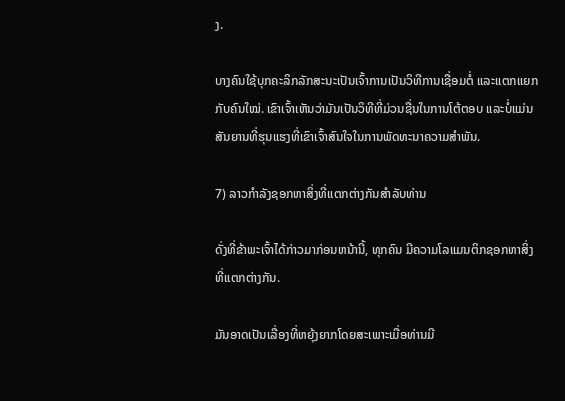ງ.

ບາງຄົນໃຊ້ບຸກຄະລິກລັກສະນະເປັນເຈົ້າການເປັນວິທີການເຊື່ອມຕໍ່ ແລະແຕກແຍກກັບຄົນໃໝ່. ເຂົາເຈົ້າເຫັນວ່າມັນເປັນວິທີທີ່ມ່ວນຊື່ນໃນການໂຕ້ຕອບ ແລະບໍ່ແມ່ນສັນຍານທີ່ຮຸນແຮງທີ່ເຂົາເຈົ້າສົນໃຈໃນການພັດທະນາຄວາມສໍາພັນ.

7) ລາວກໍາລັງຊອກຫາສິ່ງທີ່ແຕກຕ່າງກັນສໍາລັບທ່ານ

ດັ່ງທີ່ຂ້າພະເຈົ້າໄດ້ກ່າວມາກ່ອນຫນ້ານີ້, ທຸກຄົນ ມີຄວາມໂລແມນຕິກຊອກຫາສິ່ງທີ່ແຕກຕ່າງກັນ.

ມັນອາດເປັນເລື່ອງທີ່ຫຍຸ້ງຍາກໂດຍສະເພາະເມື່ອທ່ານມີ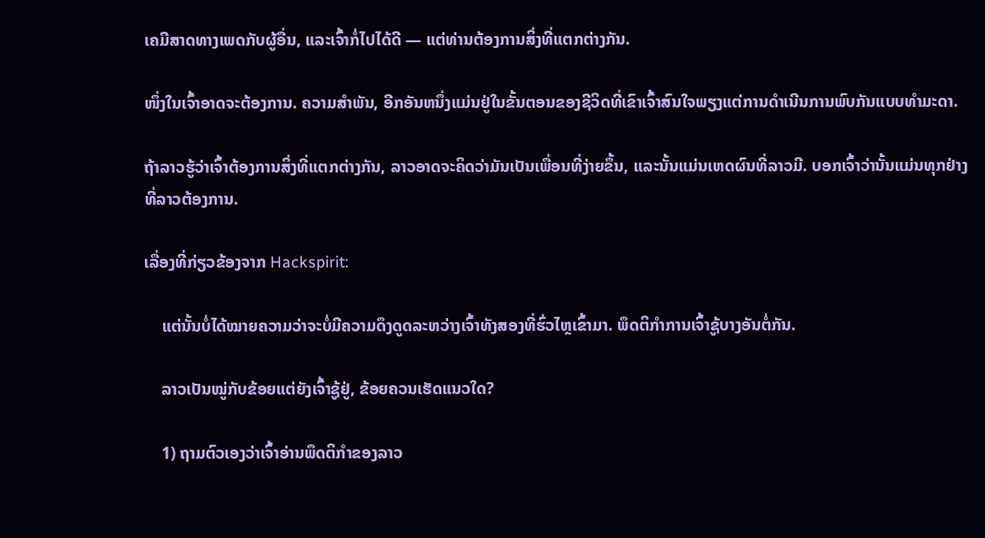ເຄມີສາດທາງເພດກັບຜູ້ອື່ນ, ແລະເຈົ້າກໍ່ໄປໄດ້ດີ — ແຕ່ທ່ານຕ້ອງການສິ່ງທີ່ແຕກຕ່າງກັນ.

ໜຶ່ງໃນເຈົ້າອາດຈະຕ້ອງການ. ຄວາມສໍາພັນ, ອີກອັນຫນຶ່ງແມ່ນຢູ່ໃນຂັ້ນຕອນຂອງຊີວິດທີ່ເຂົາເຈົ້າສົນໃຈພຽງແຕ່ການດໍາເນີນການພົບກັນແບບທໍາມະດາ.

ຖ້າລາວຮູ້ວ່າເຈົ້າຕ້ອງການສິ່ງທີ່ແຕກຕ່າງກັນ, ລາວອາດຈະຄິດວ່າມັນເປັນເພື່ອນທີ່ງ່າຍຂຶ້ນ, ແລະນັ້ນແມ່ນເຫດຜົນທີ່ລາວມີ. ບອກເຈົ້າວ່ານັ້ນແມ່ນທຸກຢ່າງທີ່ລາວຕ້ອງການ.

ເລື່ອງທີ່ກ່ຽວຂ້ອງຈາກ Hackspirit:

    ແຕ່ນັ້ນບໍ່ໄດ້ໝາຍຄວາມວ່າຈະບໍ່ມີຄວາມດຶງດູດລະຫວ່າງເຈົ້າທັງສອງທີ່ຮົ່ວໄຫຼເຂົ້າມາ. ພຶດຕິກຳການເຈົ້າຊູ້ບາງອັນຕໍ່ກັນ.

    ລາວເປັນໝູ່ກັບຂ້ອຍແຕ່ຍັງເຈົ້າຊູ້ຢູ່, ຂ້ອຍຄວນເຮັດແນວໃດ?

    1) ຖາມຕົວເອງວ່າເຈົ້າອ່ານພຶດຕິກຳຂອງລາວ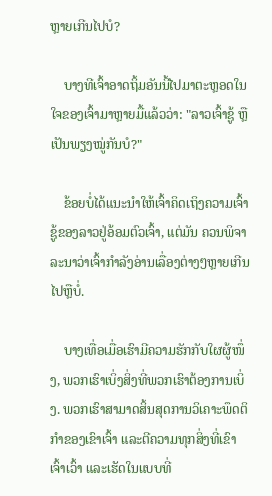ຫຼາຍເກີນໄປບໍ?

    ບາງທີເຈົ້າອາດຖິ້ມອັນນີ້ໄປມາຕະຫຼອດໃນໃຈຂອງເຈົ້າມາຫຼາຍມື້ແລ້ວວ່າ: "ລາວເຈົ້າຊູ້ ຫຼືເປັນພຽງໝູ່ກັນບໍ?"

    ຂ້ອຍບໍ່ໄດ້ແນະນຳໃຫ້ເຈົ້າຄິດເຖິງຄວາມເຈົ້າຊູ້ຂອງລາວຢູ່ອ້ອມຕົວເຈົ້າ, ແຕ່ມັນ ຄວນພິຈາລະນາວ່າເຈົ້າກຳລັງອ່ານເລື່ອງຕ່າງໆຫຼາຍເກີນໄປຫຼືບໍ່.

    ບາງເທື່ອເມື່ອເຮົາມີຄວາມຮັກກັບໃຜຜູ້ໜຶ່ງ, ພວກເຮົາເບິ່ງສິ່ງທີ່ພວກເຮົາຕ້ອງການເບິ່ງ. ພວກເຮົາສາມາດສິ້ນສຸດການວິເຄາະພຶດຕິກຳຂອງເຂົາເຈົ້າ ແລະຕີຄວາມທຸກສິ່ງທີ່ເຂົາເຈົ້າເວົ້າ ແລະເຮັດໃນແບບທີ່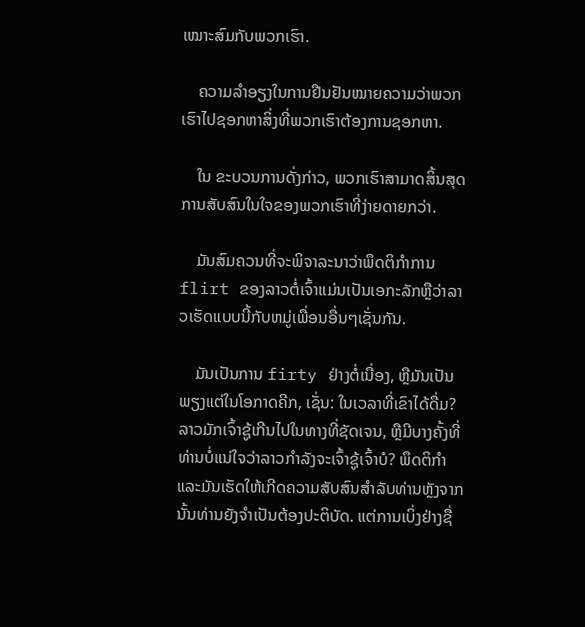ເໝາະສົມກັບພວກເຮົາ.

    ຄວາມລຳອຽງໃນການຢືນຢັນໝາຍຄວາມວ່າພວກເຮົາໄປຊອກຫາສິ່ງທີ່ພວກເຮົາຕ້ອງການຊອກຫາ.

    ໃນ ຂະບວນການດັ່ງກ່າວ, ພວກເຮົາສາມາດສິ້ນສຸດການສັບສົນໃນໃຈຂອງພວກເຮົາທີ່ງ່າຍດາຍກວ່າ.

    ມັນສົມຄວນທີ່ຈະພິຈາລະນາວ່າພຶດຕິກໍາການ flirt ຂອງລາວຕໍ່ເຈົ້າແມ່ນເປັນເອກະລັກຫຼືວ່າລາວເຮັດແບບນີ້ກັບຫມູ່ເພື່ອນອື່ນໆເຊັ່ນກັນ.

    ມັນເປັນການ firty ຢ່າງຕໍ່ເນື່ອງ, ຫຼືມັນເປັນພຽງແຕ່ໃນໂອກາດຄີກ, ເຊັ່ນ: ໃນເວລາທີ່ເຂົາໄດ້ດື່ມ? ລາວມັກເຈົ້າຊູ້ເກີນໄປໃນທາງທີ່ຊັດເຈນ, ຫຼືມີບາງຄັ້ງທີ່ທ່ານບໍ່ແນ່ໃຈວ່າລາວກຳລັງຈະເຈົ້າຊູ້ເຈົ້າບໍ? ພຶດຕິກໍາແລະມັນເຮັດໃຫ້ເກີດຄວາມສັບສົນສໍາລັບທ່ານຫຼັງຈາກນັ້ນທ່ານຍັງຈໍາເປັນຕ້ອງປະຕິບັດ. ແຕ່ການເບິ່ງຢ່າງຊື່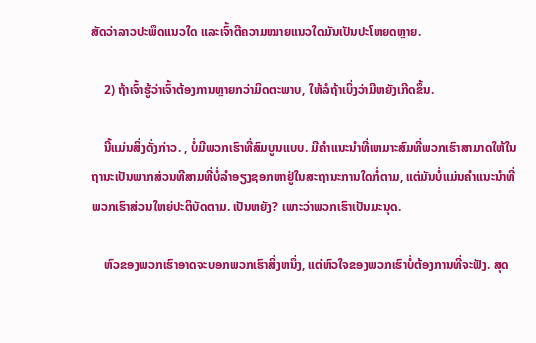ສັດວ່າລາວປະພຶດແນວໃດ ແລະເຈົ້າຕີຄວາມໝາຍແນວໃດມັນເປັນປະໂຫຍດຫຼາຍ.

    2) ຖ້າເຈົ້າຮູ້ວ່າເຈົ້າຕ້ອງການຫຼາຍກວ່າມິດຕະພາບ, ໃຫ້ລໍຖ້າເບິ່ງວ່າມີຫຍັງເກີດຂຶ້ນ.

    ນີ້ແມ່ນສິ່ງດັ່ງກ່າວ. , ບໍ່ມີພວກເຮົາທີ່ສົມບູນແບບ. ມີຄໍາແນະນໍາທີ່ເຫມາະສົມທີ່ພວກເຮົາສາມາດໃຫ້ໃນຖານະເປັນພາກສ່ວນທີສາມທີ່ບໍ່ລໍາອຽງຊອກຫາຢູ່ໃນສະຖານະການໃດກໍ່ຕາມ, ແຕ່ມັນບໍ່ແມ່ນຄໍາແນະນໍາທີ່ພວກເຮົາສ່ວນໃຫຍ່ປະຕິບັດຕາມ. ເປັນຫຍັງ? ເພາະວ່າພວກເຮົາເປັນມະນຸດ.

    ຫົວຂອງພວກເຮົາອາດຈະບອກພວກເຮົາສິ່ງຫນຶ່ງ, ແຕ່ຫົວໃຈຂອງພວກເຮົາບໍ່ຕ້ອງການທີ່ຈະຟັງ. ສຸດ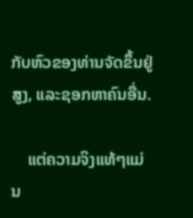ກັບຫົວຂອງທ່ານຈັດຂຶ້ນຢູ່ສູງ, ແລະຊອກຫາຄົນອື່ນ.

    ແຕ່ຄວາມຈິງແທ້ໆແມ່ນ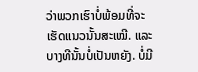ວ່າພວກເຮົາບໍ່ພ້ອມທີ່ຈະເຮັດແນວນັ້ນສະເໝີ. ແລະບາງທີນັ້ນບໍ່ເປັນຫຍັງ. ບໍ່ມີ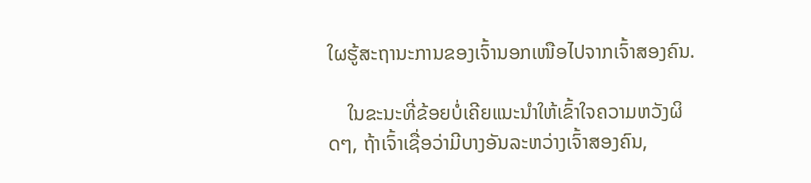ໃຜຮູ້ສະຖານະການຂອງເຈົ້ານອກເໜືອໄປຈາກເຈົ້າສອງຄົນ.

    ໃນຂະນະທີ່ຂ້ອຍບໍ່ເຄີຍແນະນຳໃຫ້ເຂົ້າໃຈຄວາມຫວັງຜິດໆ, ຖ້າເຈົ້າເຊື່ອວ່າມີບາງອັນລະຫວ່າງເຈົ້າສອງຄົນ,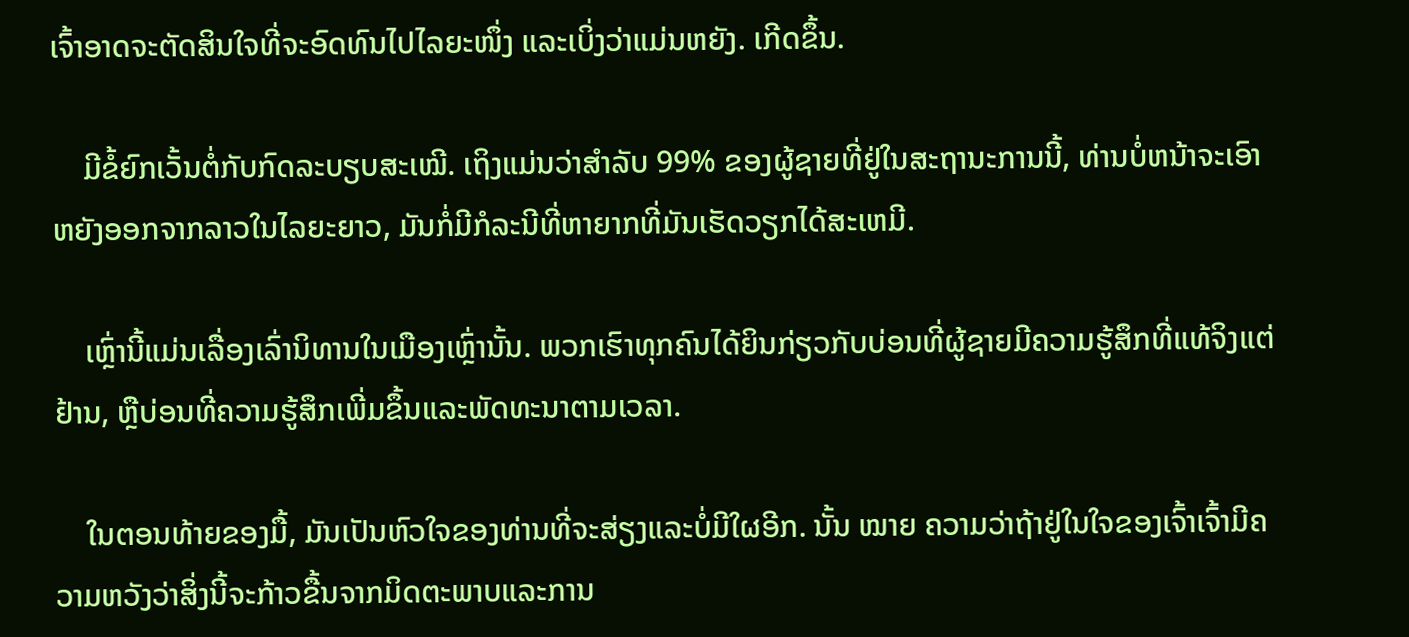ເຈົ້າອາດຈະຕັດສິນໃຈທີ່ຈະອົດທົນໄປໄລຍະໜຶ່ງ ແລະເບິ່ງວ່າແມ່ນຫຍັງ. ເກີດຂຶ້ນ.

    ມີຂໍ້ຍົກເວັ້ນຕໍ່ກັບກົດລະບຽບສະເໝີ. ເຖິງແມ່ນວ່າສໍາລັບ 99% ຂອງຜູ້ຊາຍທີ່ຢູ່ໃນສະຖານະການນີ້, ທ່ານບໍ່ຫນ້າຈະເອົາຫຍັງອອກຈາກລາວໃນໄລຍະຍາວ, ມັນກໍ່ມີກໍລະນີທີ່ຫາຍາກທີ່ມັນເຮັດວຽກໄດ້ສະເຫມີ.

    ເຫຼົ່ານີ້ແມ່ນເລື່ອງເລົ່ານິທານໃນເມືອງເຫຼົ່ານັ້ນ. ພວກເຮົາທຸກຄົນໄດ້ຍິນກ່ຽວກັບບ່ອນທີ່ຜູ້ຊາຍມີຄວາມຮູ້ສຶກທີ່ແທ້ຈິງແຕ່ຢ້ານ, ຫຼືບ່ອນທີ່ຄວາມຮູ້ສຶກເພີ່ມຂຶ້ນແລະພັດທະນາຕາມເວລາ.

    ໃນຕອນທ້າຍຂອງມື້, ມັນເປັນຫົວໃຈຂອງທ່ານທີ່ຈະສ່ຽງແລະບໍ່ມີໃຜອີກ. ນັ້ນ ໝາຍ ຄວາມວ່າຖ້າຢູ່ໃນໃຈຂອງເຈົ້າເຈົ້າມີຄວາມຫວັງວ່າສິ່ງນີ້ຈະກ້າວຂື້ນຈາກມິດຕະພາບແລະການ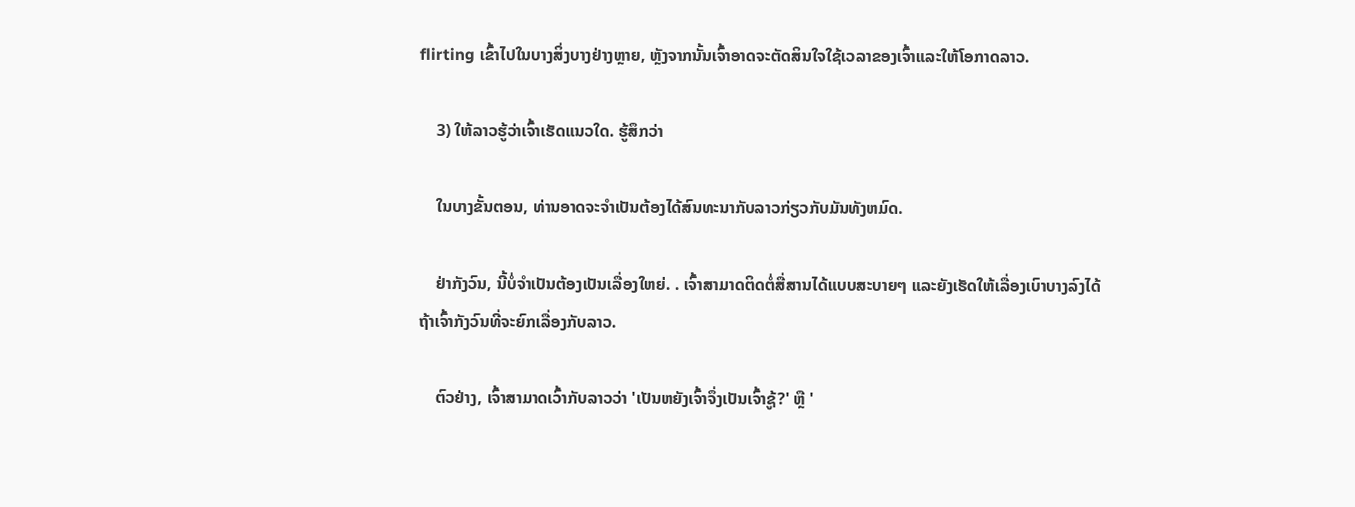flirting ເຂົ້າໄປໃນບາງສິ່ງບາງຢ່າງຫຼາຍ, ຫຼັງຈາກນັ້ນເຈົ້າອາດຈະຕັດສິນໃຈໃຊ້ເວລາຂອງເຈົ້າແລະໃຫ້ໂອກາດລາວ.

    3) ໃຫ້ລາວຮູ້ວ່າເຈົ້າເຮັດແນວໃດ. ຮູ້ສຶກວ່າ

    ໃນບາງຂັ້ນຕອນ, ທ່ານອາດຈະຈໍາເປັນຕ້ອງໄດ້ສົນທະນາກັບລາວກ່ຽວກັບມັນທັງຫມົດ.

    ຢ່າກັງວົນ, ນີ້ບໍ່ຈໍາເປັນຕ້ອງເປັນເລື່ອງໃຫຍ່. . ເຈົ້າສາມາດຕິດຕໍ່ສື່ສານໄດ້ແບບສະບາຍໆ ແລະຍັງເຮັດໃຫ້ເລື່ອງເບົາບາງລົງໄດ້ ຖ້າເຈົ້າກັງວົນທີ່ຈະຍົກເລື່ອງກັບລາວ.

    ຕົວຢ່າງ, ເຈົ້າສາມາດເວົ້າກັບລາວວ່າ 'ເປັນຫຍັງເຈົ້າຈຶ່ງເປັນເຈົ້າຊູ້?' ຫຼື '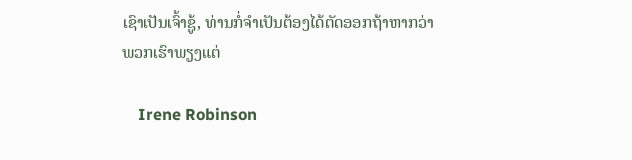ເຊົາເປັນເຈົ້າຊູ້, ທ່ານກໍ່ຈໍາເປັນຕ້ອງໄດ້ຕັດອອກຖ້າຫາກວ່າພວກເຮົາພຽງແຕ່

    Irene Robinson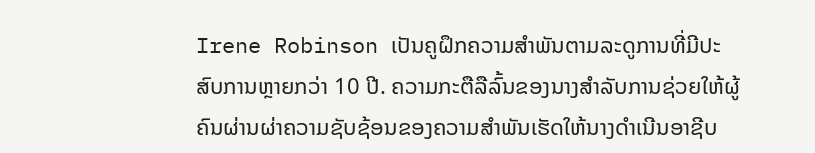Irene Robinson ເປັນຄູຝຶກຄວາມສໍາພັນຕາມລະດູການທີ່ມີປະສົບການຫຼາຍກວ່າ 10 ປີ. ຄວາມກະຕືລືລົ້ນຂອງນາງສໍາລັບການຊ່ວຍໃຫ້ຜູ້ຄົນຜ່ານຜ່າຄວາມຊັບຊ້ອນຂອງຄວາມສໍາພັນເຮັດໃຫ້ນາງດໍາເນີນອາຊີບ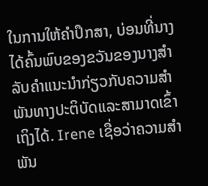ໃນການໃຫ້ຄໍາປຶກສາ, ບ່ອນທີ່ນາງໄດ້ຄົ້ນພົບຂອງຂວັນຂອງນາງສໍາລັບຄໍາແນະນໍາກ່ຽວກັບຄວາມສໍາພັນທາງປະຕິບັດແລະສາມາດເຂົ້າເຖິງໄດ້. Irene ເຊື່ອວ່າຄວາມສຳພັນ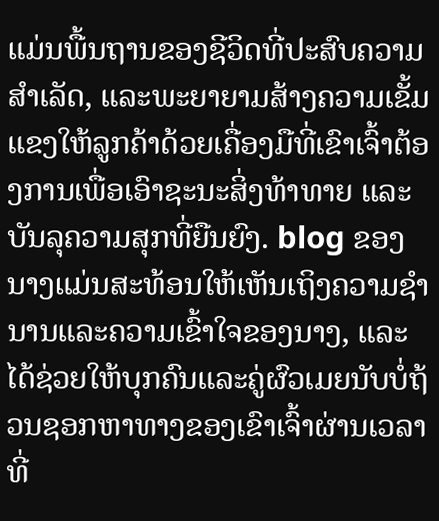ແມ່ນພື້ນຖານຂອງຊີວິດທີ່ປະສົບຄວາມສຳເລັດ, ແລະພະຍາຍາມສ້າງຄວາມເຂັ້ມແຂງໃຫ້ລູກຄ້າດ້ວຍເຄື່ອງມືທີ່ເຂົາເຈົ້າຕ້ອງການເພື່ອເອົາຊະນະສິ່ງທ້າທາຍ ແລະ ບັນລຸຄວາມສຸກທີ່ຍືນຍົງ. blog ຂອງນາງແມ່ນສະທ້ອນໃຫ້ເຫັນເຖິງຄວາມຊໍານານແລະຄວາມເຂົ້າໃຈຂອງນາງ, ແລະໄດ້ຊ່ວຍໃຫ້ບຸກຄົນແລະຄູ່ຜົວເມຍນັບບໍ່ຖ້ວນຊອກຫາທາງຂອງເຂົາເຈົ້າຜ່ານເວລາທີ່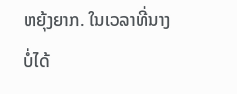ຫຍຸ້ງຍາກ. ໃນເວລາທີ່ນາງບໍ່ໄດ້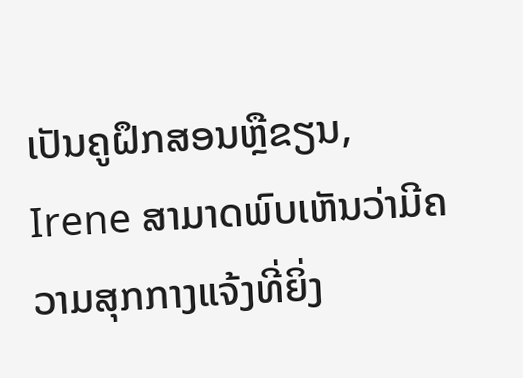ເປັນຄູຝຶກສອນຫຼືຂຽນ, Irene ສາມາດພົບເຫັນວ່າມີຄວາມສຸກກາງແຈ້ງທີ່ຍິ່ງ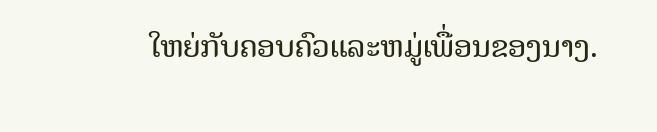ໃຫຍ່ກັບຄອບຄົວແລະຫມູ່ເພື່ອນຂອງນາງ.